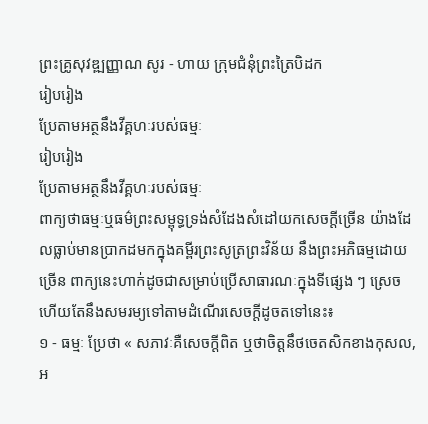ព្រះគ្រូសុវឌ្ឍញ្ញាណ សូរ - ហាយ ក្រុមជំនុំព្រះត្រៃបិដក
រៀបរៀង
ប្រែតាមអត្ថនឹងវីគ្គហៈរបស់ធម្មៈ
រៀបរៀង
ប្រែតាមអត្ថនឹងវីគ្គហៈរបស់ធម្មៈ
ពាក្យថាធម្មៈឬធម៌ព្រះសម្ពុទ្ធទ្រង់សំដែងសំដៅយកសេចក្ដីច្រើន យ៉ាងដែលធ្លាប់មានប្រាកដមកក្នុងគម្ពីរព្រះសូត្រព្រះវិន័យ នឹងព្រះអភិធម្មដោយច្រើន ពាក្យនេះហាក់ដូចជាសម្រាប់ប្រើសាធារណៈក្នុងទីផ្សេង ៗ ស្រេចហើយតែនឹងសមរម្យទៅតាមដំណើរសេចក្ដីដូចតទៅនេះ៖
១ - ធម្មៈ ប្រែថា « សភាវៈគឺសេចក្ដីពិត ឬថាចិត្តនឹថចេតសិកខាងកុសល, អ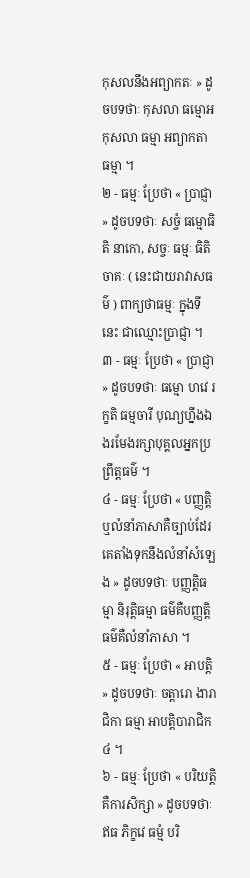កុសលនឹងអព្យាកតៈ » ដូចបទថាៈ កុសលា ធម្មោអកុសលា ធម្មា អព្យាកតា ធម្មា ។
២ - ធម្មៈ ប្រែថា « ប្រាជ្ញា » ដូចបទថាៈ សច្ចំ ធម្មោធិតិ នាកោ, សច្ចៈ ធម្មៈ ធិតិ ចាគៈ ( នេះជាយរាវាសធម៌ ) ពាក្យថាធម្មៈ ក្នុងទីនេះ ជាឈ្មោះប្រាជ្ញា ។
៣ - ធម្មៈ ប្រែថា « ប្រាជ្ញា » ដូចបទថាៈ ធម្មោ ហវេ រក្ខតិ ធម្មចារី បុណ្យហ្នឹងឯងរមែងរក្សាបុគ្គលអ្នកប្រព្រឹត្តធម៌ ។
៤ - ធម្មៈ ប្រែថា « បញ្ញត្តិ ឬលំនាំភាសាគឺច្បាប់ដែរគេតាំងទុកនឹងលំនាំសំឡេង » ដូចបទថាៈ បញ្ញត្តិធម្មា និរុត្តិធម្មា ធម៌គឺបញ្ញត្តិ ធម៌គឺលំនាំភាសា ។
៥ - ធម្មៈ ប្រែថា « អាបត្តិ » ដូចបទថាៈ ចត្តារោ ងារាជិកា ធម្មា អាបត្តិបារាជិក ៤ ។
៦ - ធម្មៈ ប្រែថា « បរិយត្តិគឺការសិក្សា » ដូចបទថាៈ ឥធ ភិក្ខវេ ធម្មំ បរិ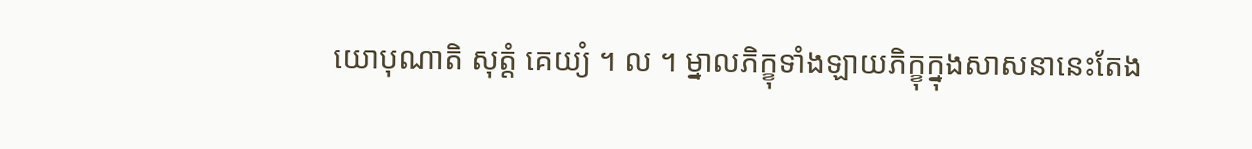យោបុណាតិ សុត្តំ គេយ្យំ ។ ល ។ ម្នាលភិក្ខុទាំងឡាយភិក្ខុក្នុងសាសនានេះតែង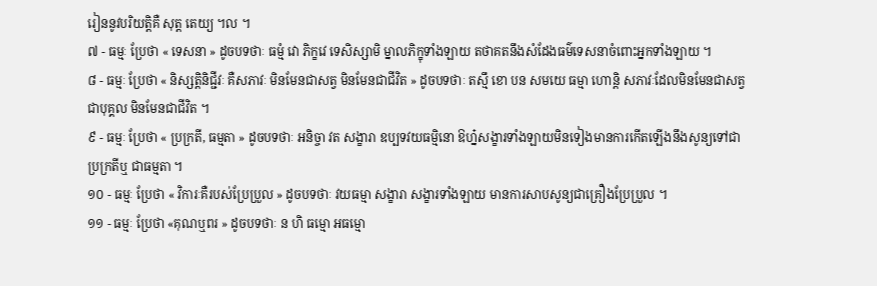រៀននូវបរិយត្តិគឺ សុត្ត តេយ្យ ។ល ។
៧ - ធម្មៈ ប្រែថា « ទេសនា » ដូចបទថាៈ ធម្មំ វោ ភិក្ខវេ ទេសិស្សាមិ ម្នាលភិក្ខុទាំងឡាយ តថាគតនឹងសំដែងធម៌ទេសនាចំពោះអ្នកទាំងឡាយ ។
៨ - ធម្មៈ ប្រែថា « និស្សត្តិនិជ្ជីវៈ គឺសភាវៈ មិនមែនជាសត្វ មិនមែនជាជីវិត » ដូចបទថាៈ តស្មឹ ខោ បន សមយេ ធម្មា ហោន្តិ សភាវៈដែលមិនមែនជាសត្វជាបុគ្គល មិនមែនជាជីវិត ។
៩ - ធម្មៈ ប្រែថា « ប្រក្រតី, ធម្មតា » ដូចបទថាៈ អនិច្ចា វត សង្ខារា ឧប្បទវយធម្មិនោ ឱហ្ន៎សង្ខារទាំងឡាយមិនទៀងមានការកើតឡើងនឹងសូន្យទៅជាប្រក្រតីឬ ជាធម្មតា ។
១០ - ធម្មៈ ប្រែថា « វិការៈគឺរបស់ប្រែប្រួល » ដូចបទថាៈ វយធម្មា សង្ខារា សង្ខារទាំងឡាយ មានការសាបសូន្យជាគ្រឿងប្រែប្រួល ។
១១ - ធម្មៈ ប្រែថា «គុណឬពរ » ដូចបទថាៈ ន ហិ ធម្មោ អធម្មោ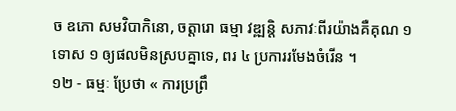ច ឧភោ សមវិបាកិនោ, ចត្តារោ ធម្មា វឌ្ឍន្តិ សភាវៈពីរយ៉ាងគឺគុណ ១ ទោស ១ ឲ្យផលមិនស្របគ្នាទេ, ពរ ៤ ប្រការរមែងចំរើន ។
១២ - ធម្មៈ ប្រែថា « ការប្រព្រឹ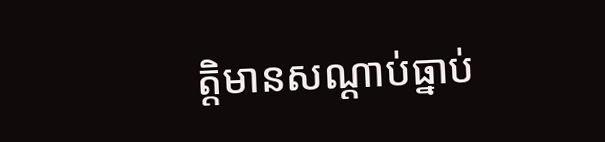ត្តិមានសណ្ដាប់ធ្នាប់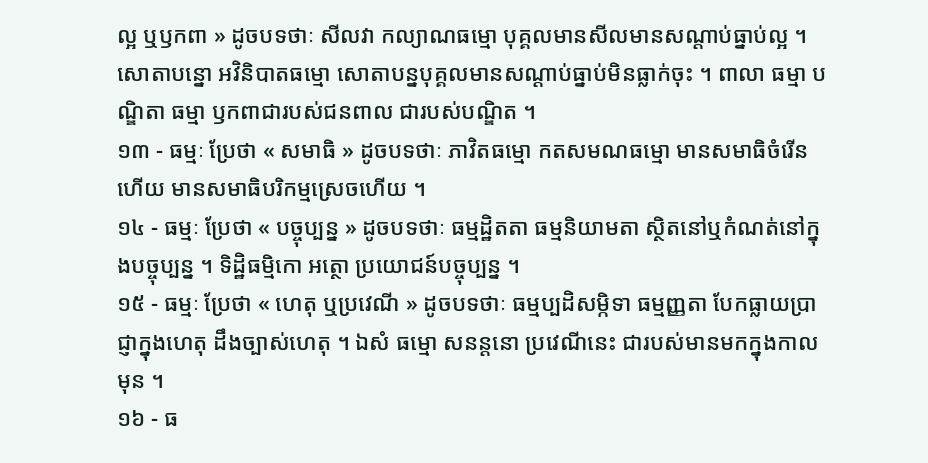ល្អ ឬឫកពា » ដូចបទថាៈ សីលវា កល្យាណធម្មោ បុគ្គលមានសីលមានសណ្ដាប់ធ្នាប់ល្អ ។ សោតាបន្នោ អវិនិបាតធម្មោ សោតាបន្នបុគ្គលមានសណ្ដាប់ធ្នាប់មិនធ្លាក់ចុះ ។ ពាលា ធម្មា បណ្ឌិតា ធម្មា ឫកពាជារបស់ជនពាល ជារបស់បណ្ឌិត ។
១៣ - ធម្មៈ ប្រែថា « សមាធិ » ដូចបទថាៈ ភាវិតធម្មោ កតសមណធម្មោ មានសមាធិចំរើនហើយ មានសមាធិបរិកម្មស្រេចហើយ ។
១៤ - ធម្មៈ ប្រែថា « បច្ចុប្បន្ន » ដូចបទថាៈ ធម្មដ្ឋិតតា ធម្មនិយាមតា ស្ថិតនៅឬកំណត់នៅក្នុងបច្ចុប្បន្ន ។ ទិដ្ឋិធម្មិកោ អត្ថោ ប្រយោជន៍បច្ចុប្បន្ន ។
១៥ - ធម្មៈ ប្រែថា « ហេតុ ឬប្រវេណី » ដូចបទថាៈ ធម្មប្បដិសម្កិទា ធម្មញ្ញតា បែកធ្លាយប្រាជ្ញាក្នុងហេតុ ដឹងច្បាស់ហេតុ ។ ឯសំ ធម្មោ សនន្តនោ ប្រវេណីនេះ ជារបស់មានមកក្នុងកាលមុន ។
១៦ - ធ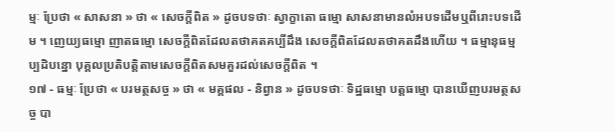ម្មៈ ប្រែថា « សាសនា » ថា « សេចក្ដីពិត » ដូចបទថាៈ ស្វាក្ខាតោ ធម្មោ សាសនាមានលំអបទដើមឬពីរោះបទដើម ។ ញេយ្យធម្មោ ញាតធម្មោ សេចក្ដីពិតដែលតថាគតគប្បីដឹង សេចក្ដីពិតដែលតថាគតដឹងហើយ ។ ធម្មានុធម្មប្បដិបន្នោ បុគ្គលប្រតិបត្តិតាមសេចក្ដីពិតសមគួរដល់សេចក្ដីពិត ។
១៧ - ធម្មៈ ប្រែថា « បរមត្ថសច្ច » ថា « មគ្គផល - និព្វាន » ដូចបទថាៈ ទិដ្ឋធម្មោ បត្តធម្មោ បានឃើញបរមត្ថសច្ច បា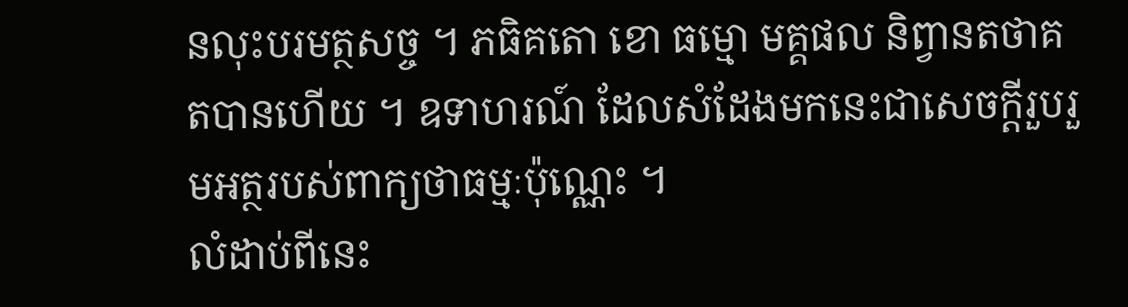នលុះបរមត្ថសច្ច ។ ភធិគតោ ខោ ធម្មោ មគ្គផល និព្វានតថាគតបានហើយ ។ ឧទាហរណ៍ ដែលសំដែងមកនេះជាសេចក្ដីរួបរួមអត្ថរបស់ពាក្យថាធម្មៈប៉ុណ្ណេះ ។
លំដាប់ពីនេះ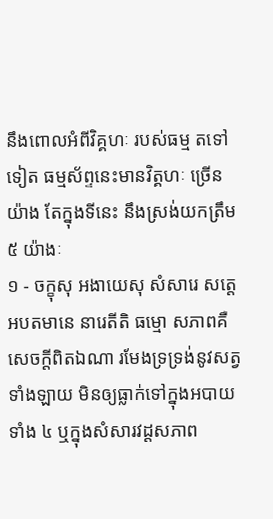នឹងពោលអំពីវិគ្គហៈ របស់ធម្ម តទៅទៀត ធម្មស័ព្ទនេះមានវិត្គហៈ ច្រើនយ៉ាង តែក្នុងទីនេះ នឹងស្រង់យកត្រឹម ៥ យ៉ាងៈ
១ - ចក្ខុសុ អងាយេសុ សំសារេ សត្តេ អបតមានេ នារេតីតិ ធម្មោ សភាពគឺសេចក្ដីពិតឯណា រមែងទ្រទ្រង់នូវសត្វទាំងឡាយ មិនឲ្យធ្លាក់ទៅក្នុងអបាយទាំង ៤ ឬក្នុងសំសារវដ្តសភាព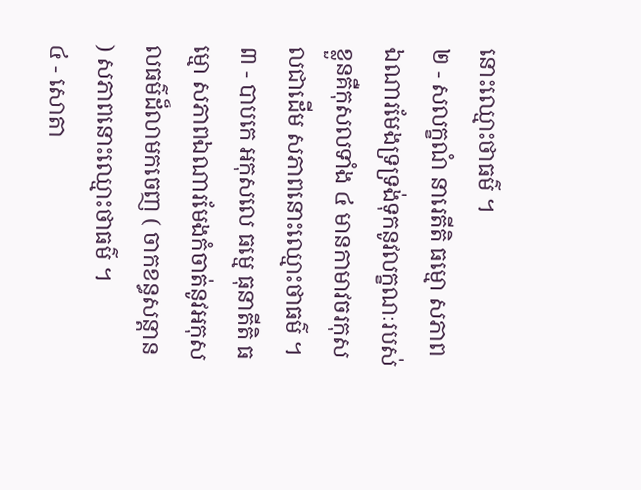នោះឈ្មោះថាធម៌ ។
២ - សលក្ខណំ នារេតីតិ ធម្មោ សភាពឯណារមែងទ្រទ្រង់ទុកនូវលក្ខណៈរបស់ខ្លួនគឺកុសលទាំង ៤ មានកាមាវចរកុសលជាដើម សភាពនោះឈ្មោះថាធម៌ ។
៣ - បាបកេ អកុសលេ ធម្មេ ធុនាតីតិ ធម្មោ សភាពឯណារមែងកំចាត់នូវអកុសលធម៌ដ៏លាមកចេញ ( ចាកខន្ធសន្ដាន ) សភាពនោះឈ្មោះថាធម៌ ។
៤ - សោតា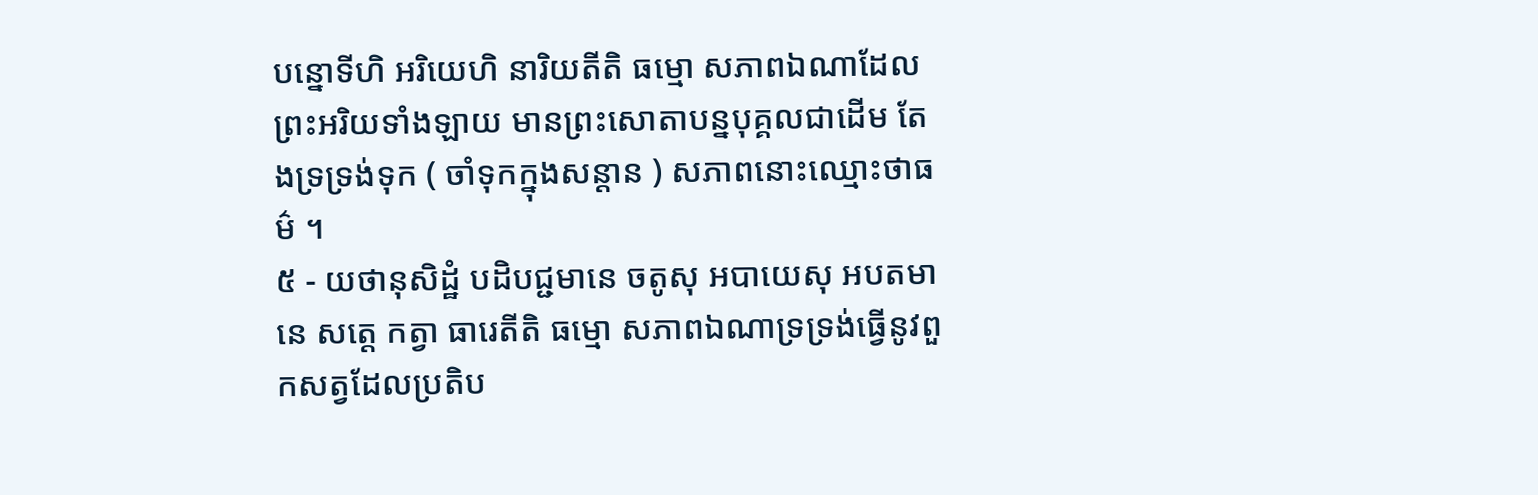បន្នោទីហិ អរិយេហិ នារិយតីតិ ធម្មោ សភាពឯណាដែលព្រះអរិយទាំងឡាយ មានព្រះសោតាបន្នបុគ្គលជាដើម តែងទ្រទ្រង់ទុក ( ចាំទុកក្នុងសន្ដាន ) សភាពនោះឈ្មោះថាធម៌ ។
៥ - យថានុសិដ្ឋំ បដិបជ្ជមានេ ចតូសុ អបាយេសុ អបតមានេ សត្តេ កត្វា ធារេតីតិ ធម្មោ សភាពឯណាទ្រទ្រង់ធ្វើនូវពួកសត្វដែលប្រតិប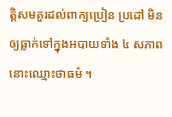ត្តិសមគួរដល់ពាក្យប្រៀន ប្រដៅ មិនឲ្យធ្លាក់ទៅក្នុងអបាយទាំង ៤ សភាពនោះឈ្មោះថាធម៌ ។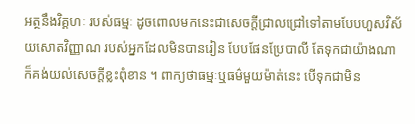អត្ថនឹងវិគ្គហៈ របស់ធម្មៈ ដូចពោលមកនេះជាសេចក្ដីជ្រាលជ្រៅទៅតាមបែបហួសវិស័យសោតវិញ្ញាណ របស់អ្នកដែលមិនបានរៀន បែបផែនប្រែបាលី តែទុកជាយ៉ាងណាក៏គង់យល់សេចក្ដីខ្លះពុំខាន ។ ពាក្យថាធម្មៈឬធម៌មួយម៉ាត់នេះ បើទុកជាមិន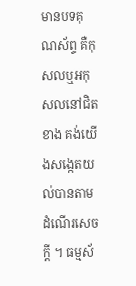មានបទគុណស័ព្ទ គឺកុសលឬអកុសលនៅជិតខាង គង់យើងសង្កេតយល់បានតាមដំណើរសេចក្ដី ។ ធម្មស័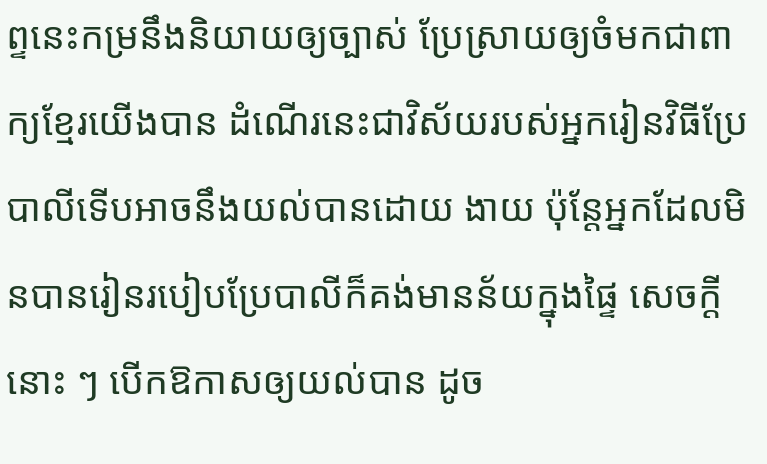ព្ទនេះកម្រនឹងនិយាយឲ្យច្បាស់ ប្រែស្រាយឲ្យចំមកជាពាក្យខ្មែរយើងបាន ដំណើរនេះជាវិស័យរបស់អ្នករៀនវិធីប្រែបាលីទើបអាចនឹងយល់បានដោយ ងាយ ប៉ុន្តែអ្នកដែលមិនបានរៀនរបៀបប្រែបាលីក៏គង់មានន័យក្នុងផ្ទៃ សេចក្ដីនោះ ៗ បើកឱកាសឲ្យយល់បាន ដូច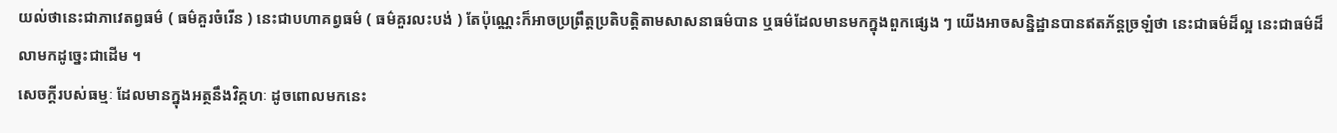យល់ថានេះជាភាវេតព្វធម៌ ( ធម៌គួរចំរើន ) នេះជាបហាគព្វធម៌ ( ធម៌គួរលះបង់ ) តែប៉ុណ្ណេះក៏អាចប្រព្រឹត្តប្រតិបត្តិតាមសាសនាធម៌បាន ឬធម៌ដែលមានមកក្នុងពួកផ្សេង ៗ យើងអាចសន្និដ្ឋានបានឥតភ័ន្តច្រឡំថា នេះជាធម៌ដ៏ល្អ នេះជាធម៌ដ៏លាមកដូច្នេះជាដើម ។
សេចក្ដីរបស់ធម្មៈ ដែលមានក្នុងអត្ថនឹងវិគ្គហៈ ដូចពោលមកនេះ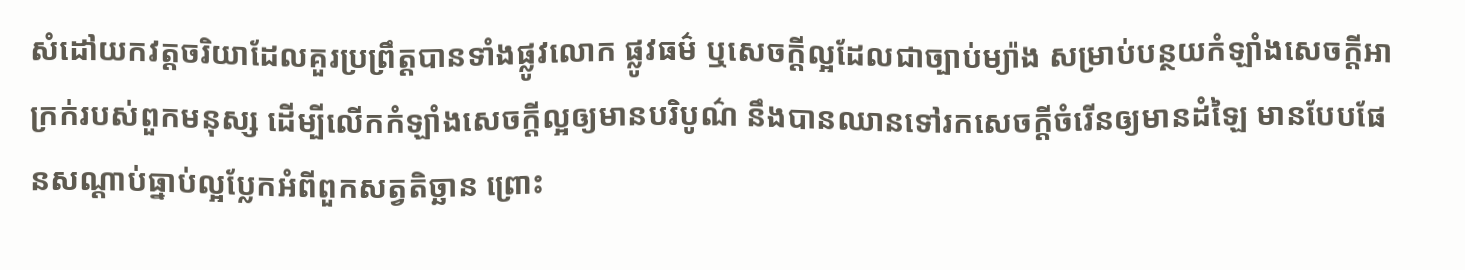សំដៅយកវត្តចរិយាដែលគួរប្រព្រឹត្តបានទាំងផ្លូវលោក ផ្លូវធម៌ ឬសេចក្ដីល្អដែលជាច្បាប់ម្យ៉ាង សម្រាប់បន្ថយកំឡាំងសេចក្ដីអាក្រក់របស់ពួកមនុស្ស ដើម្បីលើកកំឡាំងសេចក្ដីល្អឲ្យមានបរិបូណ៌ នឹងបានឈានទៅរកសេចក្ដីចំរើនឲ្យមានដំឡៃ មានបែបផែនសណ្ដាប់ធ្នាប់ល្អប្លែកអំពីពួកសត្វតិច្ឆាន ព្រោះ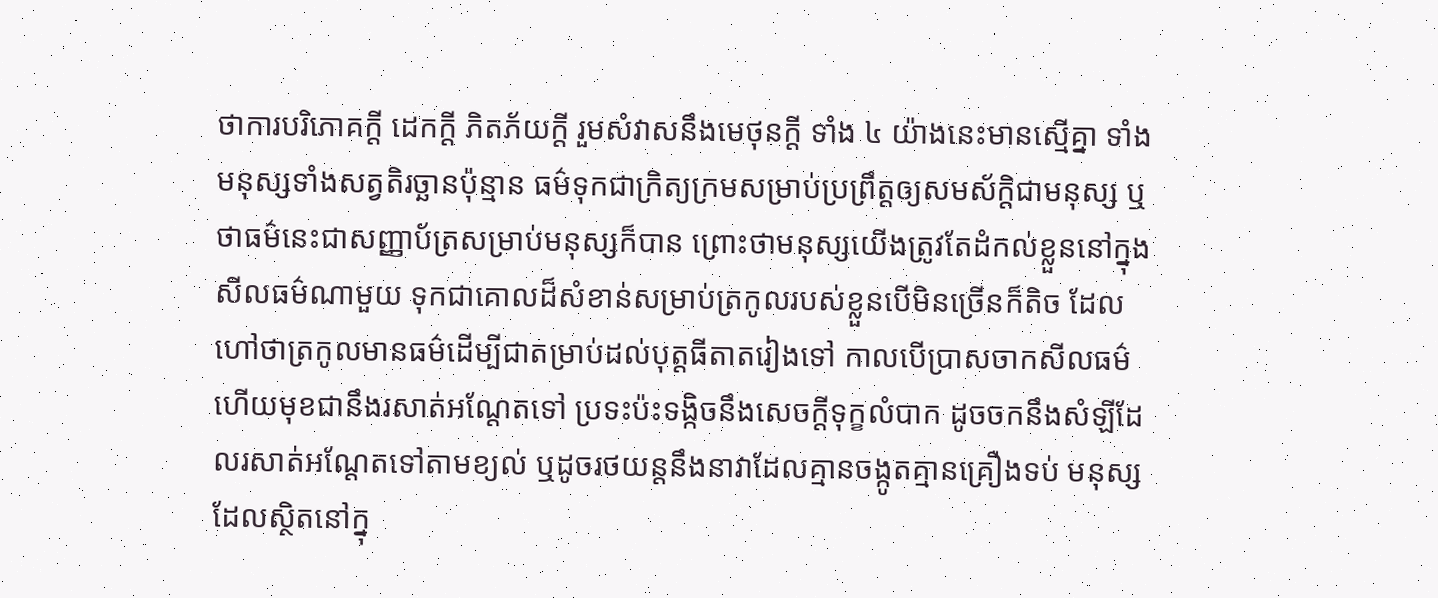ថាការបរិភោគក្ដី ដេកក្ដី ភិតភ័យក្ដី រួមសំវាសនឹងមេថុនក្ដី ទាំង ៤ យ៉ាងនេះមានស្មើគ្នា ទាំងមនុស្សទាំងសត្វតិរច្ឆានប៉ុន្មាន ធម៌ទុកជាក្រិត្យក្រមសម្រាប់ប្រព្រឹត្តឲ្យសមស័ក្តិជាមនុស្ស ឬថាធម៌នេះជាសញ្ញាប័ត្រសម្រាប់មនុស្សក៏បាន ព្រោះថាមនុស្សយើងត្រូវតែដំកល់ខ្លួននៅក្នុងសីលធម៌ណាមួយ ទុកជាគោលដ៏សំខាន់សម្រាប់ត្រកូលរបស់ខ្លួនបើមិនច្រើនក៏តិច ដែលហៅថាត្រកូលមានធម៌ដើម្បីជាតម្រាប់ដល់បុត្តធីតាតរៀងទៅ កាលបើប្រាសចាកសីលធម៌ហើយមុខជានឹងរសាត់អណ្ដែតទៅ ប្រទះប៉ះទង្កិចនឹងសេចក្ដីទុក្ខលំបាក ដូចចកនឹងសំឡីដែលរសាត់អណ្ដែតទៅតាមខ្យល់ ឬដូចរថយន្តនឹងនាវាដែលគ្មានចង្កូតគ្មានគ្រឿងទប់ មនុស្សដែលស្ថិតនៅក្នុ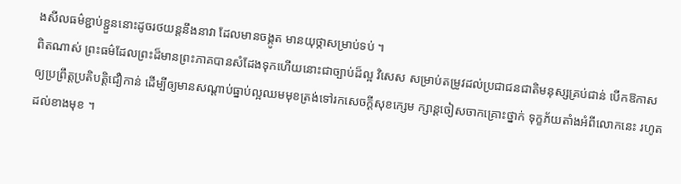ងសីលធម៌ខ្ជាប់ខ្ជួននោះដូចរថយន្តនឹងនាវា ដែលមានចង្កូត មានយុថ្កាសម្រាប់ទប់ ។
ពិតណាស់ ព្រះធម៌ដែលព្រះដ៏មានព្រះភាគបានសំដែងទុកហើយនោះជាច្បាប់ដ៏ល្អ វិសេស សម្រាប់តម្រូវដល់ប្រជាជនជាតិមនុស្សគ្រប់ជាន់ បើកឱកាសឲ្យប្រព្រឹត្តប្រតិបត្តិជឿកាន់ ដើម្បីឲ្យមានសណ្ដាប់ធ្នាប់ល្អឈមមុខត្រង់ទៅរកសេចក្ដីសុខក្សេម ក្សាន្តចៀសចាកគ្រោះថ្នាក់ ទុក្ខភ័យតាំងអំពីលោកនេះ រហូតដល់ខាងមុខ ។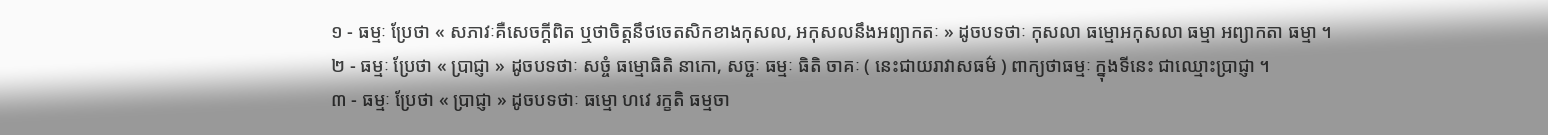១ - ធម្មៈ ប្រែថា « សភាវៈគឺសេចក្ដីពិត ឬថាចិត្តនឹថចេតសិកខាងកុសល, អកុសលនឹងអព្យាកតៈ » ដូចបទថាៈ កុសលា ធម្មោអកុសលា ធម្មា អព្យាកតា ធម្មា ។
២ - ធម្មៈ ប្រែថា « ប្រាជ្ញា » ដូចបទថាៈ សច្ចំ ធម្មោធិតិ នាកោ, សច្ចៈ ធម្មៈ ធិតិ ចាគៈ ( នេះជាយរាវាសធម៌ ) ពាក្យថាធម្មៈ ក្នុងទីនេះ ជាឈ្មោះប្រាជ្ញា ។
៣ - ធម្មៈ ប្រែថា « ប្រាជ្ញា » ដូចបទថាៈ ធម្មោ ហវេ រក្ខតិ ធម្មចា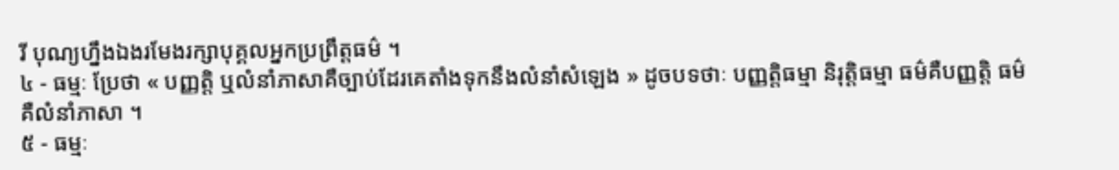រី បុណ្យហ្នឹងឯងរមែងរក្សាបុគ្គលអ្នកប្រព្រឹត្តធម៌ ។
៤ - ធម្មៈ ប្រែថា « បញ្ញត្តិ ឬលំនាំភាសាគឺច្បាប់ដែរគេតាំងទុកនឹងលំនាំសំឡេង » ដូចបទថាៈ បញ្ញត្តិធម្មា និរុត្តិធម្មា ធម៌គឺបញ្ញត្តិ ធម៌គឺលំនាំភាសា ។
៥ - ធម្មៈ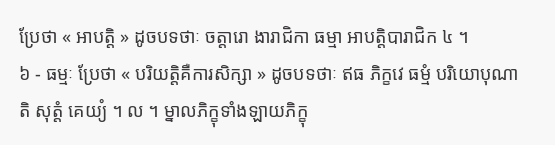ប្រែថា « អាបត្តិ » ដូចបទថាៈ ចត្តារោ ងារាជិកា ធម្មា អាបត្តិបារាជិក ៤ ។
៦ - ធម្មៈ ប្រែថា « បរិយត្តិគឺការសិក្សា » ដូចបទថាៈ ឥធ ភិក្ខវេ ធម្មំ បរិយោបុណាតិ សុត្តំ គេយ្យំ ។ ល ។ ម្នាលភិក្ខុទាំងឡាយភិក្ខុ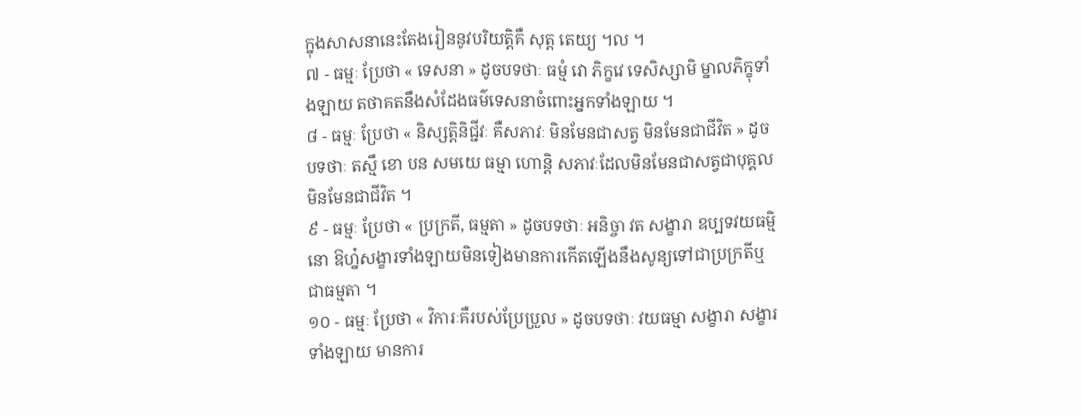ក្នុងសាសនានេះតែងរៀននូវបរិយត្តិគឺ សុត្ត តេយ្យ ។ល ។
៧ - ធម្មៈ ប្រែថា « ទេសនា » ដូចបទថាៈ ធម្មំ វោ ភិក្ខវេ ទេសិស្សាមិ ម្នាលភិក្ខុទាំងឡាយ តថាគតនឹងសំដែងធម៌ទេសនាចំពោះអ្នកទាំងឡាយ ។
៨ - ធម្មៈ ប្រែថា « និស្សត្តិនិជ្ជីវៈ គឺសភាវៈ មិនមែនជាសត្វ មិនមែនជាជីវិត » ដូចបទថាៈ តស្មឹ ខោ បន សមយេ ធម្មា ហោន្តិ សភាវៈដែលមិនមែនជាសត្វជាបុគ្គល មិនមែនជាជីវិត ។
៩ - ធម្មៈ ប្រែថា « ប្រក្រតី, ធម្មតា » ដូចបទថាៈ អនិច្ចា វត សង្ខារា ឧប្បទវយធម្មិនោ ឱហ្ន៎សង្ខារទាំងឡាយមិនទៀងមានការកើតឡើងនឹងសូន្យទៅជាប្រក្រតីឬ ជាធម្មតា ។
១០ - ធម្មៈ ប្រែថា « វិការៈគឺរបស់ប្រែប្រួល » ដូចបទថាៈ វយធម្មា សង្ខារា សង្ខារទាំងឡាយ មានការ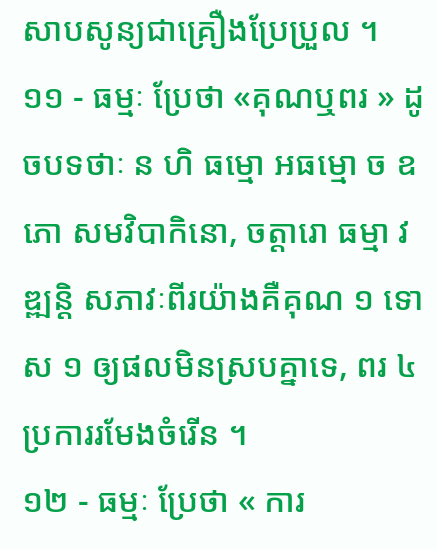សាបសូន្យជាគ្រឿងប្រែប្រួល ។
១១ - ធម្មៈ ប្រែថា «គុណឬពរ » ដូចបទថាៈ ន ហិ ធម្មោ អធម្មោ ច ឧភោ សមវិបាកិនោ, ចត្តារោ ធម្មា វឌ្ឍន្តិ សភាវៈពីរយ៉ាងគឺគុណ ១ ទោស ១ ឲ្យផលមិនស្របគ្នាទេ, ពរ ៤ ប្រការរមែងចំរើន ។
១២ - ធម្មៈ ប្រែថា « ការ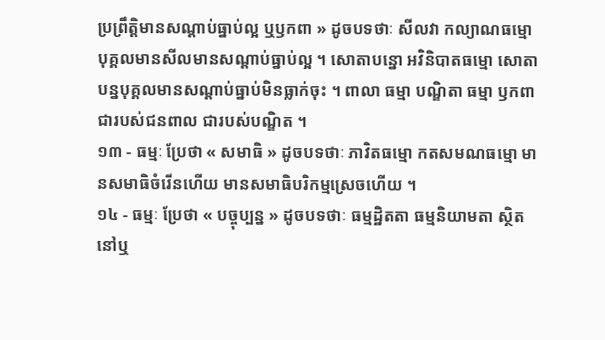ប្រព្រឹត្តិមានសណ្ដាប់ធ្នាប់ល្អ ឬឫកពា » ដូចបទថាៈ សីលវា កល្យាណធម្មោ បុគ្គលមានសីលមានសណ្ដាប់ធ្នាប់ល្អ ។ សោតាបន្នោ អវិនិបាតធម្មោ សោតាបន្នបុគ្គលមានសណ្ដាប់ធ្នាប់មិនធ្លាក់ចុះ ។ ពាលា ធម្មា បណ្ឌិតា ធម្មា ឫកពាជារបស់ជនពាល ជារបស់បណ្ឌិត ។
១៣ - ធម្មៈ ប្រែថា « សមាធិ » ដូចបទថាៈ ភាវិតធម្មោ កតសមណធម្មោ មានសមាធិចំរើនហើយ មានសមាធិបរិកម្មស្រេចហើយ ។
១៤ - ធម្មៈ ប្រែថា « បច្ចុប្បន្ន » ដូចបទថាៈ ធម្មដ្ឋិតតា ធម្មនិយាមតា ស្ថិតនៅឬ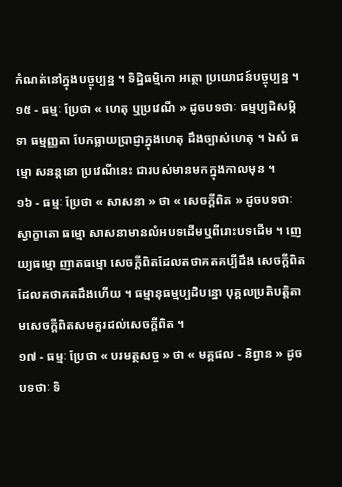កំណត់នៅក្នុងបច្ចុប្បន្ន ។ ទិដ្ឋិធម្មិកោ អត្ថោ ប្រយោជន៍បច្ចុប្បន្ន ។
១៥ - ធម្មៈ ប្រែថា « ហេតុ ឬប្រវេណី » ដូចបទថាៈ ធម្មប្បដិសម្កិទា ធម្មញ្ញតា បែកធ្លាយប្រាជ្ញាក្នុងហេតុ ដឹងច្បាស់ហេតុ ។ ឯសំ ធម្មោ សនន្តនោ ប្រវេណីនេះ ជារបស់មានមកក្នុងកាលមុន ។
១៦ - ធម្មៈ ប្រែថា « សាសនា » ថា « សេចក្ដីពិត » ដូចបទថាៈ ស្វាក្ខាតោ ធម្មោ សាសនាមានលំអបទដើមឬពីរោះបទដើម ។ ញេយ្យធម្មោ ញាតធម្មោ សេចក្ដីពិតដែលតថាគតគប្បីដឹង សេចក្ដីពិតដែលតថាគតដឹងហើយ ។ ធម្មានុធម្មប្បដិបន្នោ បុគ្គលប្រតិបត្តិតាមសេចក្ដីពិតសមគួរដល់សេចក្ដីពិត ។
១៧ - ធម្មៈ ប្រែថា « បរមត្ថសច្ច » ថា « មគ្គផល - និព្វាន » ដូចបទថាៈ ទិ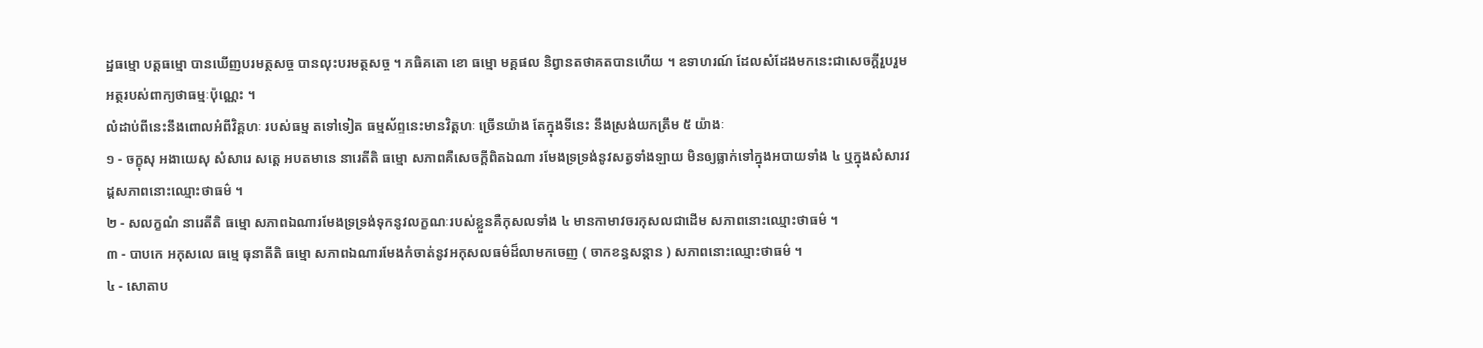ដ្ឋធម្មោ បត្តធម្មោ បានឃើញបរមត្ថសច្ច បានលុះបរមត្ថសច្ច ។ ភធិគតោ ខោ ធម្មោ មគ្គផល និព្វានតថាគតបានហើយ ។ ឧទាហរណ៍ ដែលសំដែងមកនេះជាសេចក្ដីរួបរួមអត្ថរបស់ពាក្យថាធម្មៈប៉ុណ្ណេះ ។
លំដាប់ពីនេះនឹងពោលអំពីវិគ្គហៈ របស់ធម្ម តទៅទៀត ធម្មស័ព្ទនេះមានវិត្គហៈ ច្រើនយ៉ាង តែក្នុងទីនេះ នឹងស្រង់យកត្រឹម ៥ យ៉ាងៈ
១ - ចក្ខុសុ អងាយេសុ សំសារេ សត្តេ អបតមានេ នារេតីតិ ធម្មោ សភាពគឺសេចក្ដីពិតឯណា រមែងទ្រទ្រង់នូវសត្វទាំងឡាយ មិនឲ្យធ្លាក់ទៅក្នុងអបាយទាំង ៤ ឬក្នុងសំសារវដ្តសភាពនោះឈ្មោះថាធម៌ ។
២ - សលក្ខណំ នារេតីតិ ធម្មោ សភាពឯណារមែងទ្រទ្រង់ទុកនូវលក្ខណៈរបស់ខ្លួនគឺកុសលទាំង ៤ មានកាមាវចរកុសលជាដើម សភាពនោះឈ្មោះថាធម៌ ។
៣ - បាបកេ អកុសលេ ធម្មេ ធុនាតីតិ ធម្មោ សភាពឯណារមែងកំចាត់នូវអកុសលធម៌ដ៏លាមកចេញ ( ចាកខន្ធសន្ដាន ) សភាពនោះឈ្មោះថាធម៌ ។
៤ - សោតាប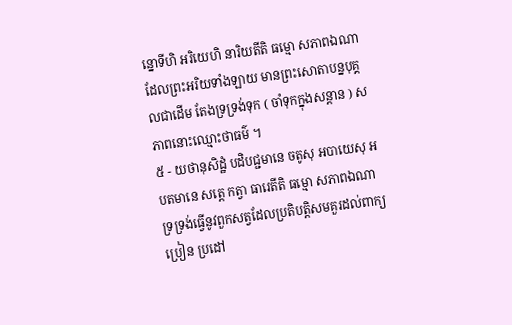ន្នោទីហិ អរិយេហិ នារិយតីតិ ធម្មោ សភាពឯណាដែលព្រះអរិយទាំងឡាយ មានព្រះសោតាបន្នបុគ្គលជាដើម តែងទ្រទ្រង់ទុក ( ចាំទុកក្នុងសន្ដាន ) សភាពនោះឈ្មោះថាធម៌ ។
៥ - យថានុសិដ្ឋំ បដិបជ្ជមានេ ចតូសុ អបាយេសុ អបតមានេ សត្តេ កត្វា ធារេតីតិ ធម្មោ សភាពឯណាទ្រទ្រង់ធ្វើនូវពួកសត្វដែលប្រតិបត្តិសមគួរដល់ពាក្យប្រៀន ប្រដៅ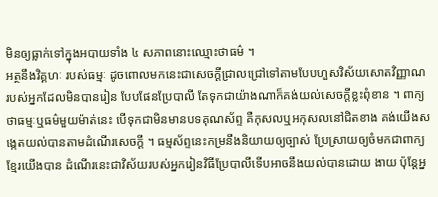មិនឲ្យធ្លាក់ទៅក្នុងអបាយទាំង ៤ សភាពនោះឈ្មោះថាធម៌ ។
អត្ថនឹងវិគ្គហៈ របស់ធម្មៈ ដូចពោលមកនេះជាសេចក្ដីជ្រាលជ្រៅទៅតាមបែបហួសវិស័យសោតវិញ្ញាណ របស់អ្នកដែលមិនបានរៀន បែបផែនប្រែបាលី តែទុកជាយ៉ាងណាក៏គង់យល់សេចក្ដីខ្លះពុំខាន ។ ពាក្យថាធម្មៈឬធម៌មួយម៉ាត់នេះ បើទុកជាមិនមានបទគុណស័ព្ទ គឺកុសលឬអកុសលនៅជិតខាង គង់យើងសង្កេតយល់បានតាមដំណើរសេចក្ដី ។ ធម្មស័ព្ទនេះកម្រនឹងនិយាយឲ្យច្បាស់ ប្រែស្រាយឲ្យចំមកជាពាក្យខ្មែរយើងបាន ដំណើរនេះជាវិស័យរបស់អ្នករៀនវិធីប្រែបាលីទើបអាចនឹងយល់បានដោយ ងាយ ប៉ុន្តែអ្ន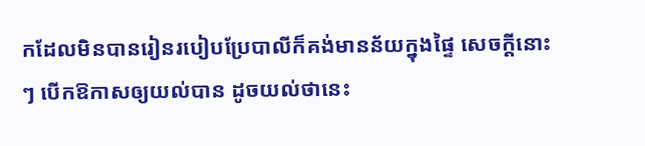កដែលមិនបានរៀនរបៀបប្រែបាលីក៏គង់មានន័យក្នុងផ្ទៃ សេចក្ដីនោះ ៗ បើកឱកាសឲ្យយល់បាន ដូចយល់ថានេះ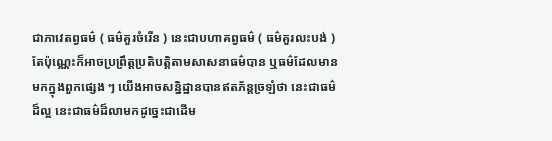ជាភាវេតព្វធម៌ ( ធម៌គួរចំរើន ) នេះជាបហាគព្វធម៌ ( ធម៌គួរលះបង់ ) តែប៉ុណ្ណេះក៏អាចប្រព្រឹត្តប្រតិបត្តិតាមសាសនាធម៌បាន ឬធម៌ដែលមានមកក្នុងពួកផ្សេង ៗ យើងអាចសន្និដ្ឋានបានឥតភ័ន្តច្រឡំថា នេះជាធម៌ដ៏ល្អ នេះជាធម៌ដ៏លាមកដូច្នេះជាដើម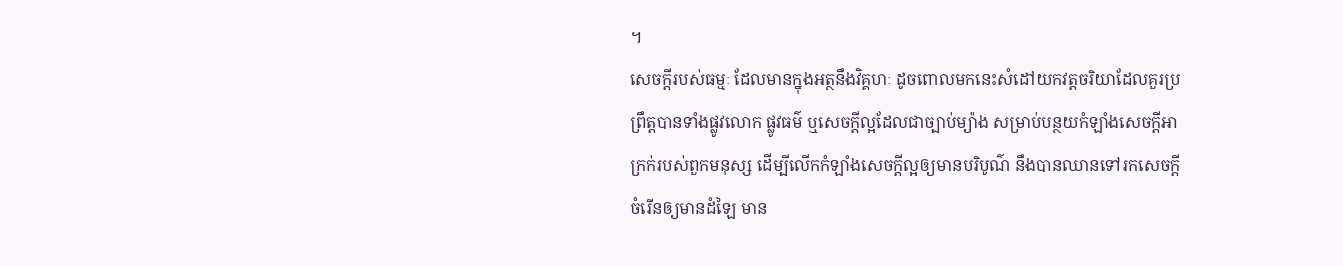។
សេចក្ដីរបស់ធម្មៈ ដែលមានក្នុងអត្ថនឹងវិគ្គហៈ ដូចពោលមកនេះសំដៅយកវត្តចរិយាដែលគួរប្រព្រឹត្តបានទាំងផ្លូវលោក ផ្លូវធម៌ ឬសេចក្ដីល្អដែលជាច្បាប់ម្យ៉ាង សម្រាប់បន្ថយកំឡាំងសេចក្ដីអាក្រក់របស់ពួកមនុស្ស ដើម្បីលើកកំឡាំងសេចក្ដីល្អឲ្យមានបរិបូណ៌ នឹងបានឈានទៅរកសេចក្ដីចំរើនឲ្យមានដំឡៃ មាន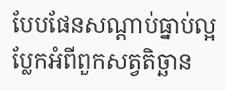បែបផែនសណ្ដាប់ធ្នាប់ល្អប្លែកអំពីពួកសត្វតិច្ឆាន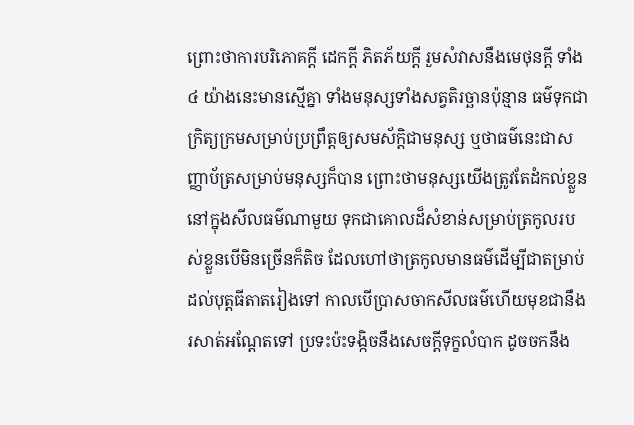ព្រោះថាការបរិភោគក្ដី ដេកក្ដី ភិតភ័យក្ដី រួមសំវាសនឹងមេថុនក្ដី ទាំង ៤ យ៉ាងនេះមានស្មើគ្នា ទាំងមនុស្សទាំងសត្វតិរច្ឆានប៉ុន្មាន ធម៌ទុកជាក្រិត្យក្រមសម្រាប់ប្រព្រឹត្តឲ្យសមស័ក្តិជាមនុស្ស ឬថាធម៌នេះជាសញ្ញាប័ត្រសម្រាប់មនុស្សក៏បាន ព្រោះថាមនុស្សយើងត្រូវតែដំកល់ខ្លួននៅក្នុងសីលធម៌ណាមួយ ទុកជាគោលដ៏សំខាន់សម្រាប់ត្រកូលរបស់ខ្លួនបើមិនច្រើនក៏តិច ដែលហៅថាត្រកូលមានធម៌ដើម្បីជាតម្រាប់ដល់បុត្តធីតាតរៀងទៅ កាលបើប្រាសចាកសីលធម៌ហើយមុខជានឹងរសាត់អណ្ដែតទៅ ប្រទះប៉ះទង្កិចនឹងសេចក្ដីទុក្ខលំបាក ដូចចកនឹង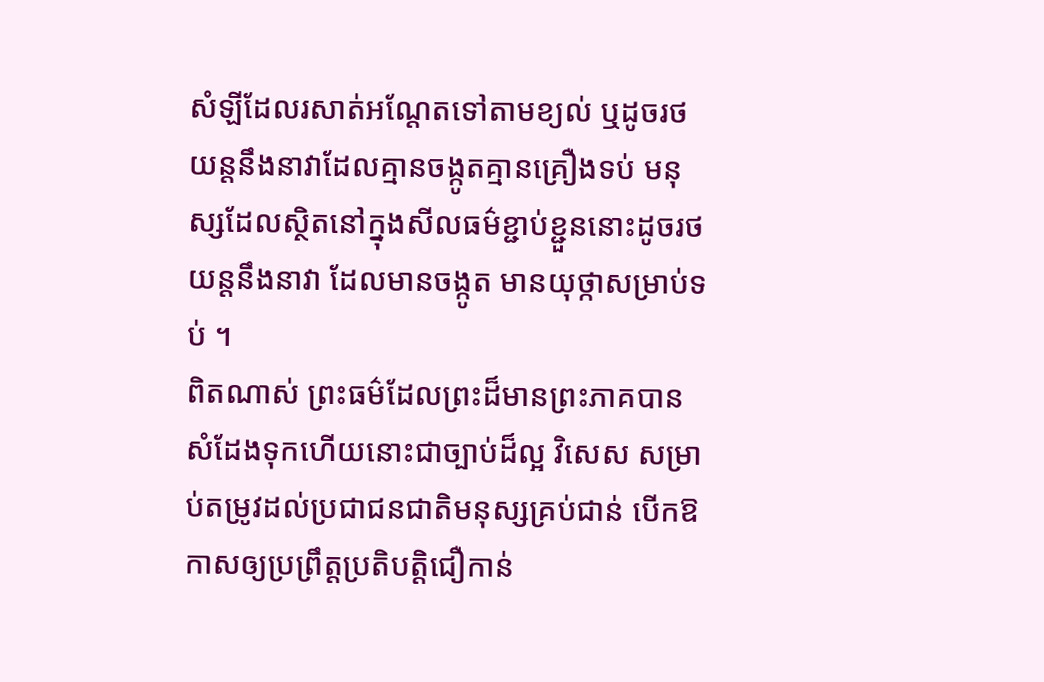សំឡីដែលរសាត់អណ្ដែតទៅតាមខ្យល់ ឬដូចរថយន្តនឹងនាវាដែលគ្មានចង្កូតគ្មានគ្រឿងទប់ មនុស្សដែលស្ថិតនៅក្នុងសីលធម៌ខ្ជាប់ខ្ជួននោះដូចរថយន្តនឹងនាវា ដែលមានចង្កូត មានយុថ្កាសម្រាប់ទប់ ។
ពិតណាស់ ព្រះធម៌ដែលព្រះដ៏មានព្រះភាគបានសំដែងទុកហើយនោះជាច្បាប់ដ៏ល្អ វិសេស សម្រាប់តម្រូវដល់ប្រជាជនជាតិមនុស្សគ្រប់ជាន់ បើកឱកាសឲ្យប្រព្រឹត្តប្រតិបត្តិជឿកាន់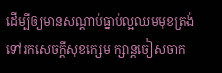ដើម្បីឲ្យមានសណ្ដាប់ធ្នាប់ល្អឈមមុខត្រង់ទៅរកសេចក្ដីសុខក្សេម ក្សាន្តចៀសចាក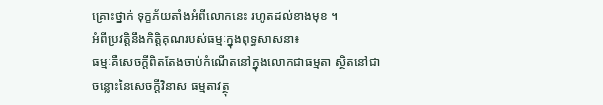គ្រោះថ្នាក់ ទុក្ខភ័យតាំងអំពីលោកនេះ រហូតដល់ខាងមុខ ។
អំពីប្រវត្តិនឹងកិត្តិគុណរបស់ធម្មៈក្នុងពុទ្ធសាសនា៖
ធម្មៈគឺសេចក្ដីពិតតែងចាប់កំណើតនៅក្នុងលោកជាធម្មតា ស្ថិតនៅជាចន្លោះនៃសេចក្ដីវិនាស ធម្មតាវត្ថុ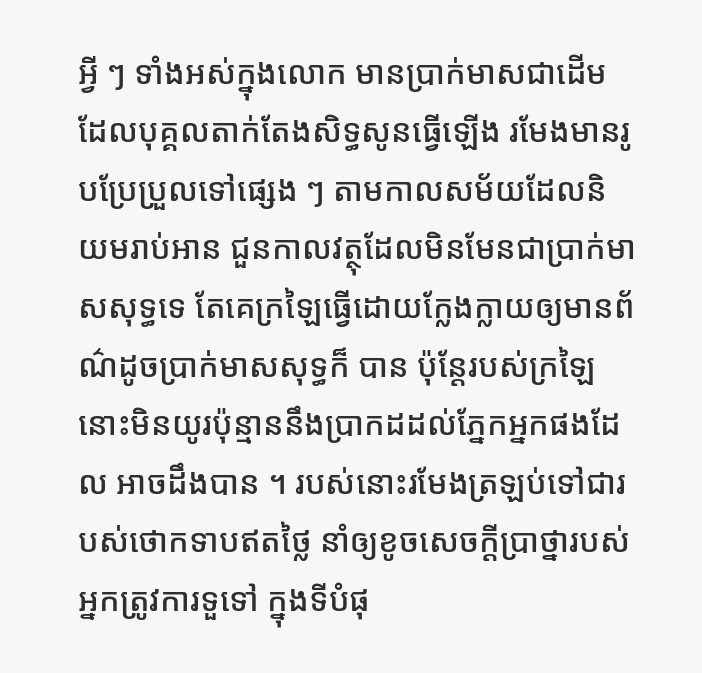អ្វី ៗ ទាំងអស់ក្នុងលោក មានប្រាក់មាសជាដើមដែលបុគ្គលតាក់តែងសិទ្ធសូនធ្វើឡើង រមែងមានរូបប្រែប្រួលទៅផ្សេង ៗ តាមកាលសម័យដែលនិយមរាប់អាន ជួនកាលវត្ថុដែលមិនមែនជាប្រាក់មាសសុទ្ធទេ តែគេក្រឡៃធ្វើដោយក្លែងក្លាយឲ្យមានព័ណ៌ដូចប្រាក់មាសសុទ្ធក៏ បាន ប៉ុន្តែរបស់ក្រឡៃនោះមិនយូរប៉ុន្មាននឹងប្រាកដដល់ភ្នែកអ្នកផងដែល អាចដឹងបាន ។ របស់នោះរមែងត្រឡប់ទៅជារបស់ថោកទាបឥតថ្លៃ នាំឲ្យខូចសេចក្ដីប្រាថ្នារបស់អ្នកត្រូវការទួទៅ ក្នុងទីបំផុ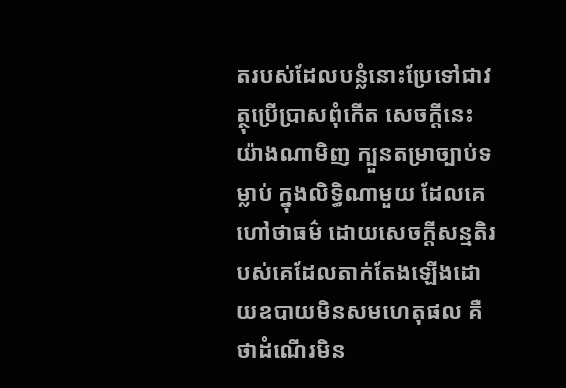តរបស់ដែលបន្លំនោះប្រែទៅជាវត្ថុប្រើប្រាសពុំកើត សេចក្ដីនេះយ៉ាងណាមិញ ក្បួនតម្រាច្បាប់ទម្លាប់ ក្នុងលិទ្ធិណាមួយ ដែលគេហៅថាធម៌ ដោយសេចក្ដីសន្មតិរបស់គេដែលតាក់តែងឡើងដោយឧបាយមិនសមហេតុផល គឺថាដំណើរមិន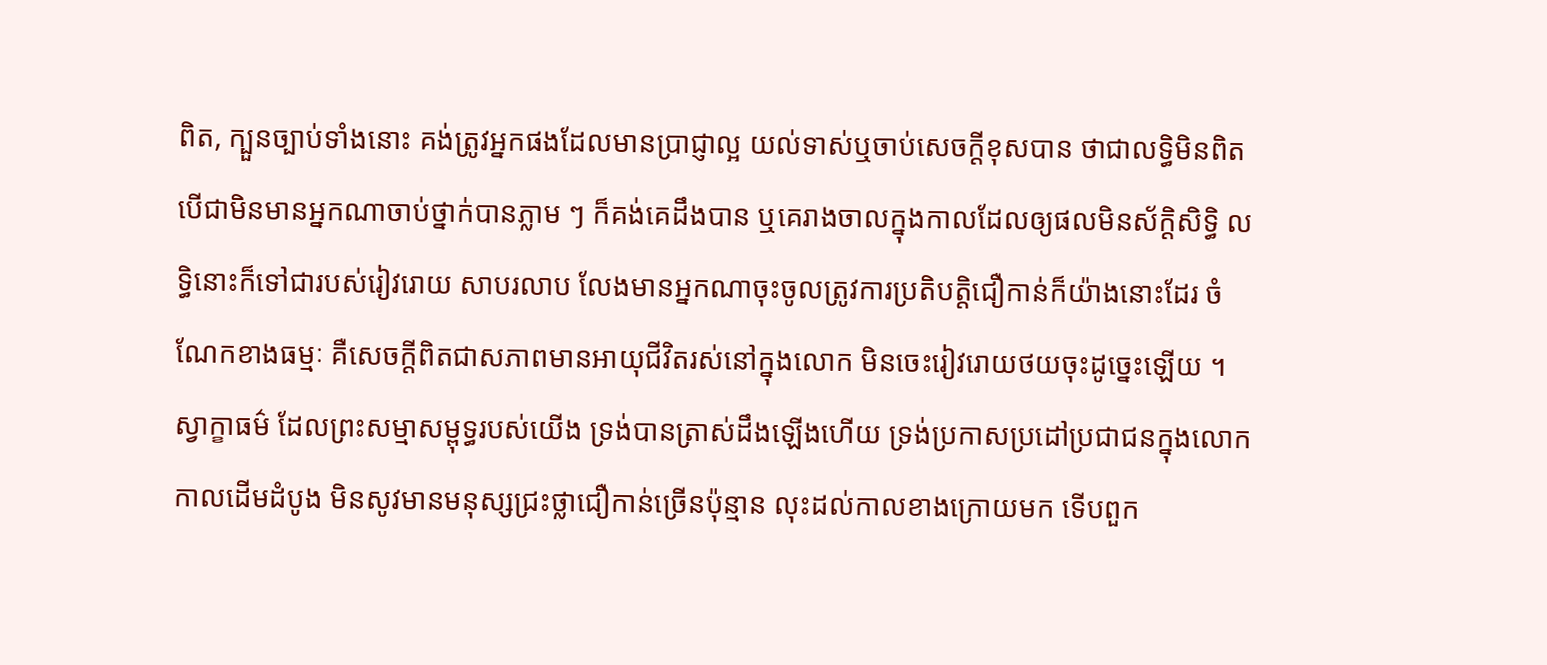ពិត, ក្បួនច្បាប់ទាំងនោះ គង់ត្រូវអ្នកផងដែលមានប្រាជ្ញាល្អ យល់ទាស់ឬចាប់សេចក្ដីខុសបាន ថាជាលទ្ធិមិនពិត បើជាមិនមានអ្នកណាចាប់ថ្នាក់បានភ្លាម ៗ ក៏គង់គេដឹងបាន ឬគេរាងចាលក្នុងកាលដែលឲ្យផលមិនស័ក្ដិសិទ្ធិ លទ្ធិនោះក៏ទៅជារបស់រៀវរោយ សាបរលាប លែងមានអ្នកណាចុះចូលត្រូវការប្រតិបត្តិជឿកាន់ក៏យ៉ាងនោះដែរ ចំណែកខាងធម្មៈ គឺសេចក្ដីពិតជាសភាពមានអាយុជីវិតរស់នៅក្នុងលោក មិនចេះរៀវរោយថយចុះដូច្នេះឡើយ ។
ស្វាក្ខាធម៌ ដែលព្រះសម្មាសម្ពុទ្ធរបស់យើង ទ្រង់បានត្រាស់ដឹងឡើងហើយ ទ្រង់ប្រកាសប្រដៅប្រជាជនក្នុងលោក កាលដើមដំបូង មិនសូវមានមនុស្សជ្រះថ្លាជឿកាន់ច្រើនប៉ុន្មាន លុះដល់កាលខាងក្រោយមក ទើបពួក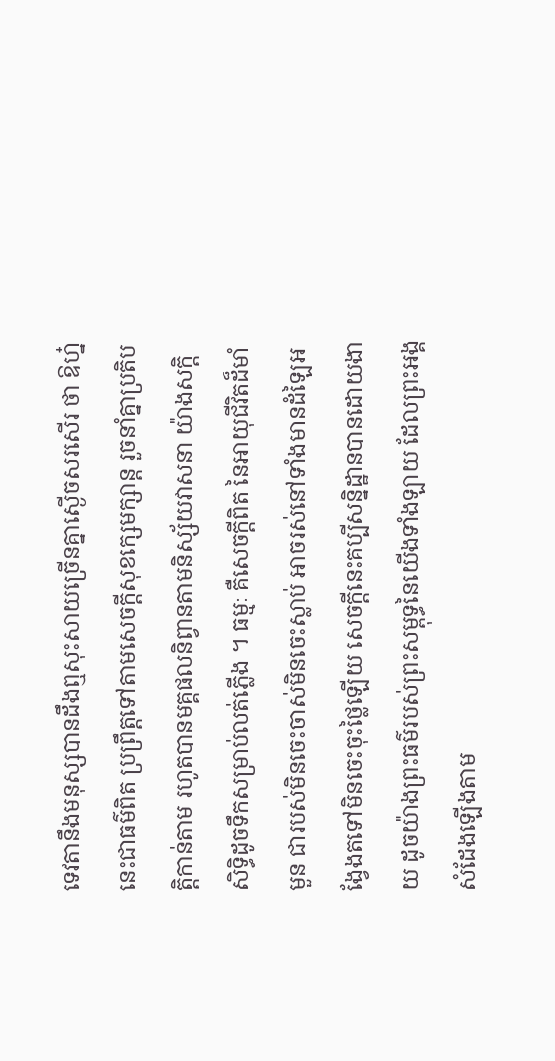ទេវតានឹងមនុស្សបានដឹងឮសុះសាយច្រើនគ្នាស្ងើចសរសើរ ថា ឱហ្ន៎នេះជាធម៌ពិត ប្រព្រឹត្តទៅតាមសេចក្ដីសុខក្សេមក្សាន្ត រួចនាំគ្នាប្រតិបត្តិកាន់តាម រហូតបានមគ្គផលនិព្វានតាមនិស្ស័យវាសនា យ៉ាងសក្ដិសិទ្ធិដូចទឹកសម្រាប់លត់ភ្លើង ។ ធម្មៈ គឺសេចក្ដីពិត នៃអាយុជីវិតដ៏មាំមួន ជារបស់មិនចេះចាស់មិនចេះស្លាប់ អាចរស់នៅទាំងមានដំឡៃអង្វែងតទៅមិនចេះចុះថ្លៃឡើយ សេចក្ដីនេះគប្បីសន្និដ្ឋានបានដោយងាយ ដូចយ៉ាងព្រះធម៌របស់ព្រះសម្ពុទ្ធនៃយើងទាំងឡាយ ដែលព្រះអង្គសំដែងឡើងតាម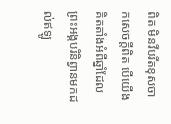ពិត មិនវីបរីតខុសចាកសេចក្ដីពិត បើយើងគិតតាំងអំពីឆ្នាំដែលព្រះអង្គបរិនិព្វានមកដល់ឥឡូ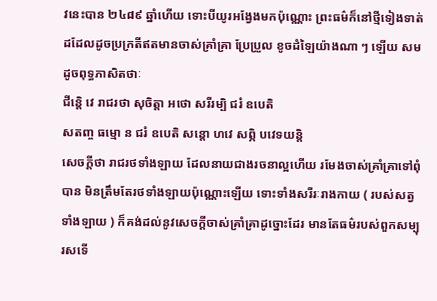វនេះបាន ២៤៨៩ ឆ្នាំហើយ ទោះបីយូរអង្វែងមកប៉ុណ្ណោះ ព្រះធម៌ក៏នៅថ្មីទៀងទាត់ដដែលដូចប្រក្រតីឥតមានចាស់គ្រាំគ្រា ប្រែប្រួល ខូចដំឡៃយ៉ាងណា ៗ ឡើយ សមដូចពុទ្ធភាសិតថាៈ
ជីន្តេិ វេ រាជរថា សុចិត្តា អថោ សរីរម្បិ ជរំ ឧបេតិ
សតញ្ច ធម្មោ ន ជរំ ឧបេតិ សន្ដោ ហវេ សព្ភិ បវេទយន្តិ
សេចក្ដីថា រាជរថទាំងឡាយ ដែលនាយជាងរចនាល្អហើយ រមែងចាស់គ្រាំគ្រាទៅពុំបាន មិនត្រឹមតែរថទាំងឡាយប៉ុណ្ណោះឡើយ ទោះទាំងសរីរៈរាងកាយ ( របស់សត្វទាំងឡាយ ) ក៏គង់ដល់នូវសេចក្ដីចាស់គ្រាំគ្រាដូច្នោះដែរ មានតែធម៌របស់ពួកសម្បុរសទើ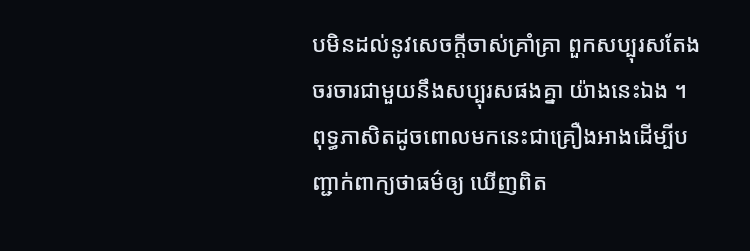បមិនដល់នូវសេចក្ដីចាស់គ្រាំគ្រា ពួកសប្បុរសតែងចរចារជាមួយនឹងសប្បុរសផងគ្នា យ៉ាងនេះឯង ។ ពុទ្ធភាសិតដូចពោលមកនេះជាគ្រឿងអាងដើម្បីបញ្ជាក់ពាក្យថាធម៌ឲ្យ ឃើញពិត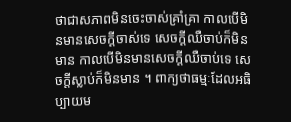ថាជាសភាពមិនចេះចាស់គ្រាំគ្រា កាលបើមិនមានសេចក្ដីចាស់ទេ សេចក្ដីឈឺចាប់ក៏មិនមាន កាលបើមិនមានសេចក្ដីឈឺចាប់ទេ សេចក្ដីស្លាប់ក៏មិនមាន ។ ពាក្យថាធម្មៈដែលអធិប្បាយម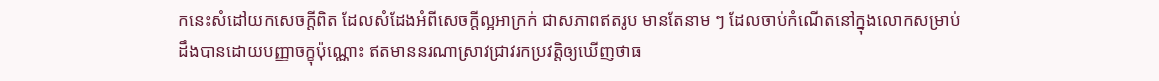កនេះសំដៅយកសេចក្ដីពិត ដែលសំដែងអំពីសេចក្ដីល្អអាក្រក់ ជាសភាពឥតរូប មានតែនាម ៗ ដែលចាប់កំណើតនៅក្នុងលោកសម្រាប់ដឹងបានដោយបញ្ញាចក្ខុប៉ុណ្ណោះ ឥតមាននរណាស្រាវជ្រាវរកប្រវត្តិឲ្យឃើញថាធ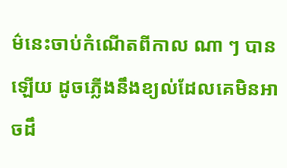ម៌នេះចាប់កំណើតពីកាល ណា ៗ បានឡើយ ដូចភ្លើងនឹងខ្យល់ដែលគេមិនអាចដឹ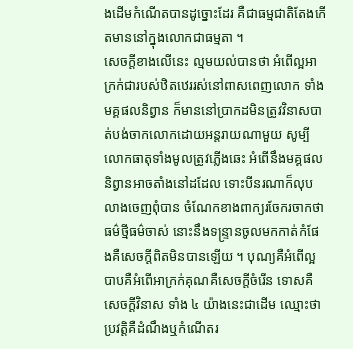ងដើមកំណើតបានដូច្នោះដែរ គឺជាធម្មជាតិតែងកើតមាននៅក្នុងលោកជាធម្មតា ។
សេចក្ដីខាងលើនេះ ល្មមយល់បានថា អំពើល្អអាក្រក់ជារបស់ឋិតឋេររស់នៅពាសពេញលោក ទាំងមគ្គផលនិព្វាន ក៏មាននៅប្រាកដមិនត្រូវវិនាសបាត់បង់ចាកលោកដោយអន្តរាយណាមួយ សូម្បីលោកធាតុទាំងមូលត្រូវភ្លើងឆេះ អំពើនឹងមគ្គផលនិព្វានអាចតាំងនៅដដែល ទោះបីនរណាក៏លុបលាងចេញពុំបាន ចំណែកខាងពាក្យរចែករចាកថា ធម៌ថ្មីធម៌ចាស់ នោះនឹងទន្រ្ទានចូលមកកាត់កំផែងគឺសេចក្ដីពិតមិនបានឡើយ ។ បុណ្យគឺអំពើល្អ បាបគឺអំពើអាក្រក់គុណគឺសេចក្ដីចំរើន ទោសគឺសេចក្ដីវិនាស ទាំង ៤ យ៉ាងនេះជាដើម ឈ្មោះថាប្រវត្តិគឺដំណឹងឬកំណើតរ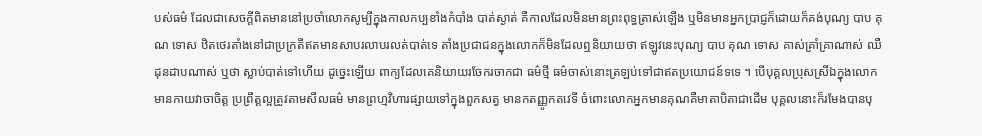បស់ធម៌ ដែលជាសេចក្ដីពិតមាននៅប្រចាំលោកសូម្បីក្នុងកាលកប្បខាំងកំបាំង បាត់ស្ងាត់ គឺកាលដែលមិនមានព្រះពុទ្ធត្រាស់ឡើង ឬមិនមានអ្នកប្រាជ្ញក៏ដោយក៏គង់បុណ្យ បាប គុណ ទោស ឋិតថេរតាំងនៅជាប្រក្រតីឥតមានសាបរលាបរលត់បាត់ទេ តាំងប្រជាជនក្នុងលោកក៏មិនដែលឮនិយាយថា ឥឡូវនេះបុណ្យ បាប គុណ ទោស គាស់គ្រាំគ្រាណាស់ ឈឺដុនដាបណាស់ ឬថា ស្លាប់បាត់ទៅហើយ ដូច្នេះឡើយ ពាក្យដែលគេនិយាយរចែករចាកជា ធម៌ថ្មី ធម៌ចាស់នោះត្រឡប់ទៅជាឥតប្រយោជន៍ទទេ ។ បើបុគ្គលប្រុសស្រីឯក្នុងលោកមានកាយវាចាចិត្ត ប្រព្រឹត្តល្អត្រូវតាមសីលធម៌ មានព្រហ្មវិហារផ្សាយទៅក្នុងពួកសត្វ មានកតញ្ញូកតវេទី ចំពោះលោកអ្នកមានគុណគឺមាតាបិតាជាដើម បុគ្គលនោះក៏រមែងបានបុ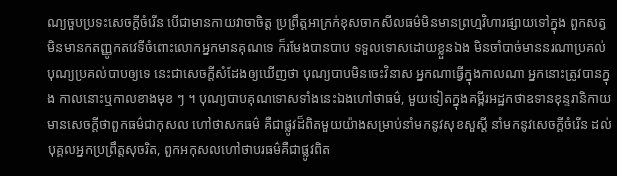ណ្យចួបប្រទះសេចក្ដីចំរើន បើជាមានកាយវាចាចិត្ត ប្រព្រឹត្តអាក្រក់ខុសចាកសីលធម៌មិនមានព្រហ្មវិហារផ្សាយទៅក្នុង ពួកសត្វ មិនមានកតញ្ញូកតវេទីចំពោះលោកអ្នកមានគុណទេ ក៏រមែងបានបាប ទទួលទោសដោយខ្លួនឯង មិនចាំបាច់មាននរណាប្រគល់បុណ្យប្រគល់បាបឲ្យទេ នេះជាសេចក្ដីសំដែងឲ្យឃើញថា បុណ្យបាបមិនចេះវិនាស អ្នកណាធ្វើក្នុងកាលណា អ្នកនោះត្រូវបានក្នុង កាលនោះឬកាលខាងមុខ ៗ ។ បុណ្យបាបគុណទោសទាំងនេះឯងហៅថាធម៌, មួយទៀតក្នុងគម្ពីរអដ្ឋកថាឧទានខុន្ទរានិកាយ មានសេចក្ដីថាពួកធម៌ជាកុសល ហៅថាសកធម៌ គឺជាផ្លូវដ៏ពិតមួយយ៉ាងសម្រាប់នាំមកនូវសុខសួស្ដី នាំមកនូវសេចក្ដីចំរើន ដល់បុគ្គលអ្នកប្រព្រឹត្តសុចរិត, ពួកអកុសលហៅថាបរធម៌គឺជាផ្លូវពិត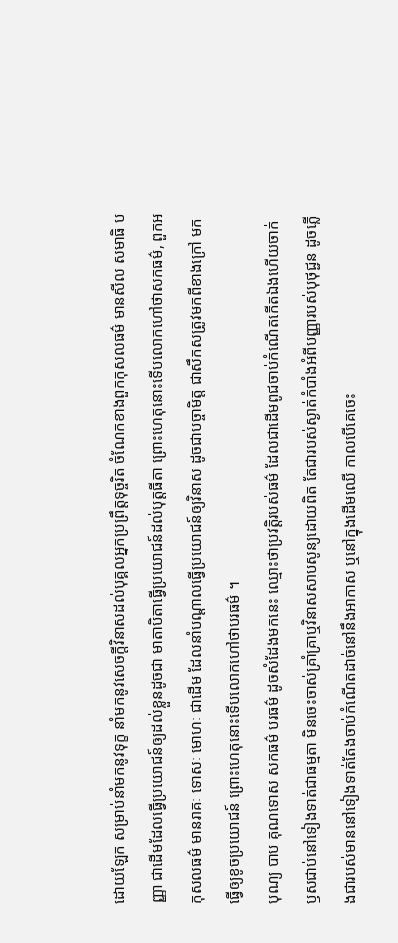ដោយឡែក សម្រាប់នាំមកនូវទុក្ខ នាំមកនូវសេចក្ដីវិនាសដល់បុគ្គលអ្នកប្រព្រឹត្តទុច្ចរិត ចំណែកខាងពួកកុសលធម៌ មានសីល សមាធិ បញ្ញា ជាដើមដែលធ្វើប្រយោជន៍ឲ្យដល់ខ្លួនដូចជា មាតាបិតាធ្វើប្រយោជន៍ដល់បុត្តធីតា ព្រោះហេតុនោះទើបលោកហៅថាសកធម៌, ពួកអកុសលធម៌ មានរាគៈ ទោសៈ មោហៈ ជាដើម ដែលនាំបណ្ដាលធ្វើប្រយោជន៍ឲ្យវិនាស ដូចជាបច្ចាមិត្ត ជាសឹកសត្រូវមកពីខាងក្រៅ មកធ្វើឲ្យខូចប្រយោជន៍ ព្រោះហេតុនោះទើបលោកហៅថាបរធម៌ ។
បុណ្យ បាប គុណទោស សកធម៌ បរធម៌ ដូចសំដែងមកនេះ ឈ្មោះថាប្រវត្តិរបស់ធម៌ ដែលជាដើមពូជចាប់កំណើតកើតឯងហើយចាក់ឫសជាប់នៅទៀងទាត់ជាធម្មតា មិនចេះចាស់គ្រាំគ្រាឬវិនាសសាបសូន្យដោយពិត តែជារបស់ស្ងាត់កំបាំងអំពីបញ្ញារបស់បុថុជ្ជន ដូចភ្លើងជារបស់មាននៅទៀងទាត់តែងចាប់កំណើតដាច់នៅនឹងអាកាស ឬនៅក្នុងដើមឈើ កាលបើគេចេះ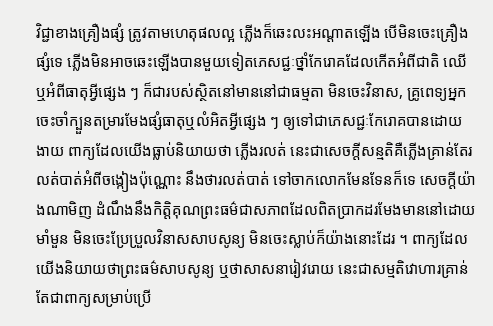វិជ្ជាខាងគ្រឿងផ្សំ ត្រូវតាមហេតុផលល្អ ភ្លើងក៏ឆេះលះអណ្ដាតឡើង បើមិនចេះគ្រឿងផ្សំទេ ភ្លើងមិនអាចឆេះឡើងបានមួយទៀតភេសជ្ជៈថ្នាំកែរោគដែលកើតអំពីជាតិ ឈើ ឬអំពីធាតុអ្វីផ្សេង ៗ ក៏ជារបស់ស្ថិតនៅមាននៅជាធម្មតា មិនចេះវិនាស, គ្រូពេទ្យអ្នកចេះចាំក្បួនតម្រារមែងផ្សំធាតុឬលំអិតអ្វីផ្សេង ៗ ឲ្យទៅជាភេសជ្ជៈកែរោគបានដោយងាយ ពាក្យដែលយើងធ្លាប់និយាយថា ភ្លើងរលត់ នេះជាសេចក្ដីសន្មតិគឺភ្លើងគ្រាន់តែរលត់បាត់អំពីចង្កៀងប៉ុណ្ណោះ នឹងថារលត់បាត់ ទៅចាកលោកមែនទែនក៏ទេ សេចក្ដីយ៉ាងណាមិញ ដំណឹងនឹងកិត្តិគុណព្រះធម៌ជាសភាពដែលពិតប្រាកដរមែងមាននៅដោយ មាំមួន មិនចេះប្រែប្រួលវិនាសសាបសូន្យ មិនចេះស្លាប់ក៏យ៉ាងនោះដែរ ។ ពាក្យដែលយើងនិយាយថាព្រះធម៌សាបសូន្យ ឬថាសាសនារៀវរោយ នេះជាសម្មតិវោហារគ្រាន់តែជាពាក្យសម្រាប់ប្រើ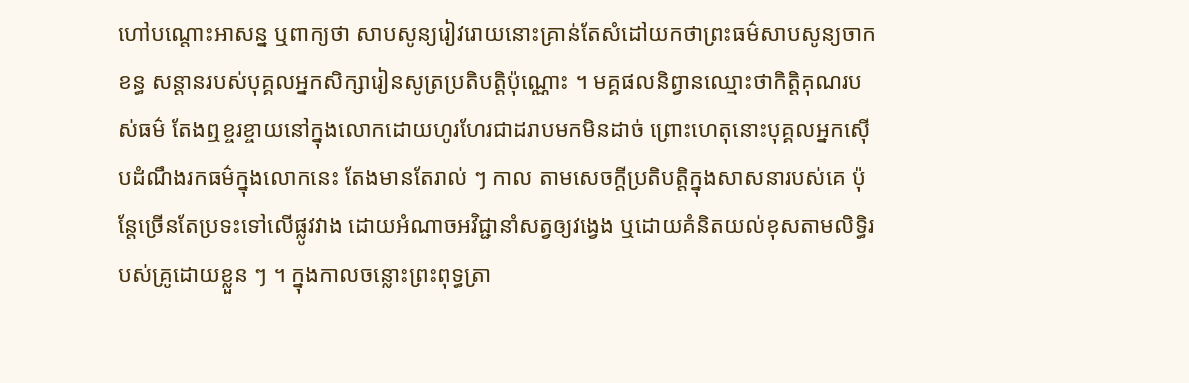ហៅបណ្តោះអាសន្ន ឬពាក្យថា សាបសូន្យរៀវរោយនោះគ្រាន់តែសំដៅយកថាព្រះធម៌សាបសូន្យចាកខន្ធ សន្ដានរបស់បុគ្គលអ្នកសិក្សារៀនសូត្រប្រតិបត្តិប៉ុណ្ណោះ ។ មគ្គផលនិព្វានឈ្មោះថាកិត្តិគុណរបស់ធម៌ តែងឮខ្ចរខ្ចាយនៅក្នុងលោកដោយហូរហែរជាដរាបមកមិនដាច់ ព្រោះហេតុនោះបុគ្គលអ្នកស៊ើបដំណឹងរកធម៌ក្នុងលោកនេះ តែងមានតែរាល់ ៗ កាល តាមសេចក្ដីប្រតិបត្តិក្នុងសាសនារបស់គេ ប៉ុន្តែច្រើនតែប្រទះទៅលើផ្លូវវាង ដោយអំណាចអវិជ្ជានាំសត្វឲ្យវង្វេង ឬដោយគំនិតយល់ខុសតាមលិទ្ធិរបស់គ្រូដោយខ្លួន ៗ ។ ក្នុងកាលចន្លោះព្រះពុទ្ធត្រា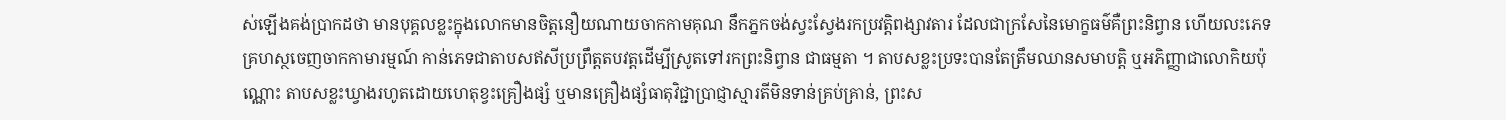ស់ឡើងគង់ប្រាកដថា មានបុគ្គលខ្លះក្នុងលោកមានចិត្តនឿយណាយចាកកាមគុណ នឹកភ្នកចង់ស្វះស្វែងរកប្រវត្តិពង្សាវតារ ដែលជាក្រសែនៃមោក្ខធម៌គឺព្រះនិព្វាន ហើយលះភេទគ្រហស្ថចេញចាកកាមារម្មណ៍ កាន់ភេទជាតាបសឥសីប្រព្រឹត្តតបវត្តដើម្បីស្រូតទៅរកព្រះនិព្វាន ជាធម្មតា ។ តាបសខ្លះប្រទះបានតែត្រឹមឈានសមាបត្តិ ឬអភិញ្ញាជាលោកិយប៉ុណ្ណោះ តាបសខ្លះឃ្វាងរហូតដោយហេតុខ្វះគ្រឿងផ្សំ ឬមានគ្រឿងផ្សំធាតុវិជ្ជាប្រាជ្ញាស្មារតីមិនទាន់គ្រប់គ្រាន់, ព្រះស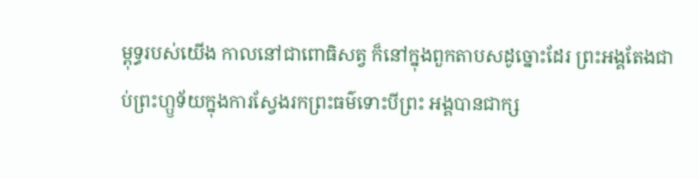ម្ពុទ្ធរបស់យើង កាលនៅជាពោធិសត្វ ក៏នៅក្នុងពួកតាបសដូច្នោះដែរ ព្រះអង្គតែងជាប់ព្រះហ្ឫទ័យក្នុងការស្វែងរកព្រះធម៌ទោះបីព្រះ អង្គបានជាក្ស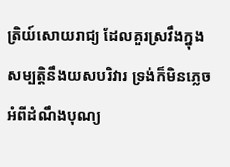ត្រិយ៍សោយរាជ្យ ដែលគួរស្រវឹងក្នុងសម្បត្តិនឹងយសបរិវារ ទ្រង់ក៏មិនភ្លេចអំពីដំណឹងបុណ្យ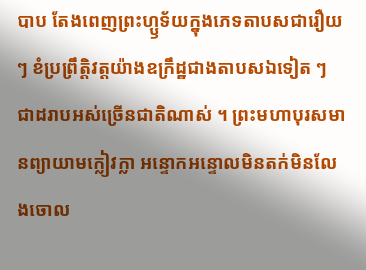បាប តែងពេញព្រះហ្ឫទ័យក្នុងភេទតាបសជារឿយ ៗ ខំប្រព្រឹត្តិវត្តយ៉ាងឧក្រឹដ្ឋជាងតាបសឯទៀត ៗ ជាដរាបអស់ច្រើនជាតិណាស់ ។ ព្រះមហាបុរសមានព្យាយាមក្លៀវក្លា អន្ទោកអន្ទោលមិនតក់មិនលែងចោល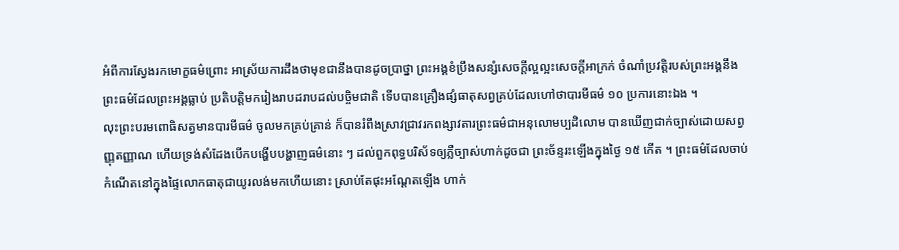អំពីការស្វែងរកមោក្ខធម៌ព្រោះ អាស្រ័យការដឹងថាមុខជានឹងបានដូចប្រាថ្នា ព្រះអង្គខំប្រឹងសន្សំសេចក្ដីល្អល្អះសេចក្ដីអាក្រក់ ចំណាំប្រវត្តិរបស់ព្រះអង្គនឹងព្រះធម៌ដែលព្រះអង្គធ្លាប់ ប្រតិបត្តិមករៀងរាបដរាបដល់បច្ចិមជាតិ ទើបបានគ្រឿងផ្សំធាតុសព្វគ្រប់ដែលហៅថាបារមីធម៌ ១០ ប្រការនោះឯង ។
លុះព្រះបរមពោធិសត្វមានបារមីធម៌ ចូលមកគ្រប់គ្រាន់ ក៏បានរំពឹងស្រាវជ្រាវរកពង្សាវតារព្រះធម៌ជាអនុលោមប្បដិលោម បានឃើញជាក់ច្បាស់ដោយសព្វញ្ញុតញ្ញាណ ហើយទ្រង់សំដែងបើកបង្ហើបបង្ហាញធម៌នោះ ៗ ដល់ពួកពុទ្ធបរិស័ទឲ្យភ្លឺច្បាស់ហាក់ដូចជា ព្រះច័ន្ទរះឡើងក្នុងថ្ងៃ ១៥ កើត ។ ព្រះធម៌ដែលចាប់កំណើតនៅក្នុងផ្ទៃលោកធាតុជាយូរលង់មកហើយនោះ ស្រាប់តែផុះអណ្ដែតឡើង ហាក់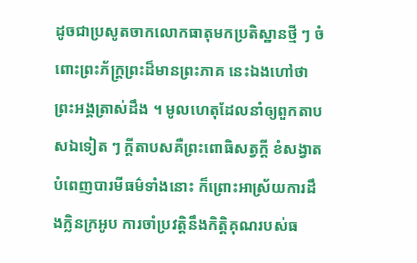ដូចជាប្រសូតចាកលោកធាតុមកប្រតិស្ឋានថ្មី ៗ ចំពោះព្រះភ័ក្រ្តព្រះដ៏មានព្រះភាគ នេះឯងហៅថាព្រះអង្គត្រាស់ដឹង ។ មូលហេតុដែលនាំឲ្យពួកតាបសឯទៀត ៗ ក្ដីតាបសគឺព្រះពោធិសត្វក្ដី ខំសង្វាតបំពេញបារមីធម៌ទាំងនោះ ក៏ព្រោះអាស្រ័យការដឹងក្លិនក្រអូប ការចាំប្រវត្តិនឹងកិត្តិគុណរបស់ធ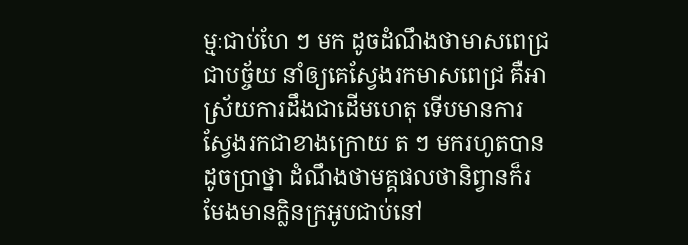ម្មៈជាប់ហែ ៗ មក ដូចដំណឹងថាមាសពេជ្រជាបច្ច័យ នាំឲ្យគេស្វែងរកមាសពេជ្រ គឺអាស្រ័យការដឹងជាដើមហេតុ ទើបមានការស្វែងរកជាខាងក្រោយ ត ៗ មករហូតបានដូចប្រាថ្នា ដំណឹងថាមគ្គផលថានិព្វានក៏រមែងមានក្លិនក្រអូបជាប់នៅ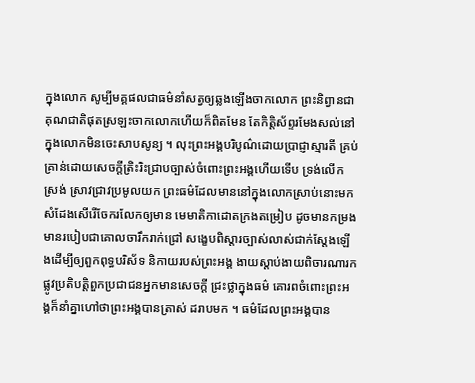ក្នុងលោក សូម្បីមគ្គផលជាធម៌នាំសត្វឲ្យឆ្លងឡើងចាកលោក ព្រះនិព្វានជាគុណជាតិផុតស្រឡះចាកលោកហើយក៏ពិតមែន តែកិត្តិស័ព្ទរមែងសល់នៅក្នុងលោកមិនចេះសាបសូន្យ ។ លុះព្រះអង្គបរិបូណ៌ដោយប្រាជ្ញាស្មារតី គ្រប់គ្រាន់ដោយសេចក្ដីត្រិះរិះជ្រាបច្បាស់ចំពោះព្រះអង្គហើយទើប ទ្រង់លើកស្រង់ ស្រាវជ្រាវប្រមូលយក ព្រះធម៌ដែលមាននៅក្នុងលោកស្រាប់នោះមកសំដែងសើរើចែករលែកឲ្យមាន មេមាតិកាដោតក្រងតម្រៀប ដូចមានកម្រងមានរបៀបជាគោលចារឹករាក់ជ្រៅ សង្ខេបពិស្ដារច្បាស់លាស់ជាក់ស្ដែងឡើងដើម្បីឲ្យពួកពុទ្ធបរិស័ទ និកាយរបស់ព្រះអង្គ ងាយស្ដាប់ងាយពិចារណារកផ្លូវប្រតិបត្តិពួកប្រជាជនអ្នកមានសេចក្ដី ជ្រះថ្លាក្នុងធម៌ គោរពចំពោះព្រះអង្គក៏នាំគ្នាហៅថាព្រះអង្គបានត្រាស់ ដរាបមក ។ ធម៌ដែលព្រះអង្គបាន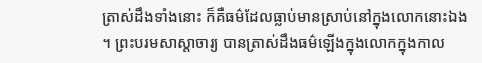ត្រាស់ដឹងទាំងនោះ ក៏គឺធម៌ដែលធ្លាប់មានស្រាប់នៅក្នុងលោកនោះឯង ។ ព្រះបរមសាស្ដាចារ្យ បានត្រាស់ដឹងធម៌ឡើងក្នុងលោកក្នុងកាល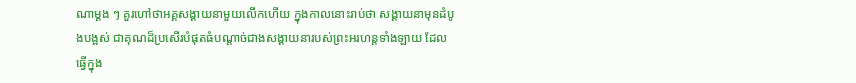ណាម្ដង ៗ គួរហៅថាអគ្គសង្គាយនាមួយលើកហើយ ក្នុងកាលនោះរាប់ថា សង្គាយនាមុនដំបូងបង្អស់ ជាគុណដ៏ប្រសើរបំផុតធំបណ្ដាច់ជាងសង្គាយនារបស់ព្រះអរហន្តទាំងឡាយ ដែលធ្វើក្នុង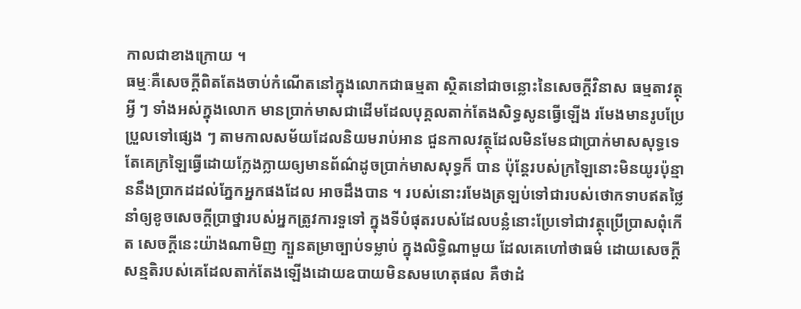កាលជាខាងក្រោយ ។
ធម្មៈគឺសេចក្ដីពិតតែងចាប់កំណើតនៅក្នុងលោកជាធម្មតា ស្ថិតនៅជាចន្លោះនៃសេចក្ដីវិនាស ធម្មតាវត្ថុអ្វី ៗ ទាំងអស់ក្នុងលោក មានប្រាក់មាសជាដើមដែលបុគ្គលតាក់តែងសិទ្ធសូនធ្វើឡើង រមែងមានរូបប្រែប្រួលទៅផ្សេង ៗ តាមកាលសម័យដែលនិយមរាប់អាន ជួនកាលវត្ថុដែលមិនមែនជាប្រាក់មាសសុទ្ធទេ តែគេក្រឡៃធ្វើដោយក្លែងក្លាយឲ្យមានព័ណ៌ដូចប្រាក់មាសសុទ្ធក៏ បាន ប៉ុន្តែរបស់ក្រឡៃនោះមិនយូរប៉ុន្មាននឹងប្រាកដដល់ភ្នែកអ្នកផងដែល អាចដឹងបាន ។ របស់នោះរមែងត្រឡប់ទៅជារបស់ថោកទាបឥតថ្លៃ នាំឲ្យខូចសេចក្ដីប្រាថ្នារបស់អ្នកត្រូវការទួទៅ ក្នុងទីបំផុតរបស់ដែលបន្លំនោះប្រែទៅជាវត្ថុប្រើប្រាសពុំកើត សេចក្ដីនេះយ៉ាងណាមិញ ក្បួនតម្រាច្បាប់ទម្លាប់ ក្នុងលិទ្ធិណាមួយ ដែលគេហៅថាធម៌ ដោយសេចក្ដីសន្មតិរបស់គេដែលតាក់តែងឡើងដោយឧបាយមិនសមហេតុផល គឺថាដំ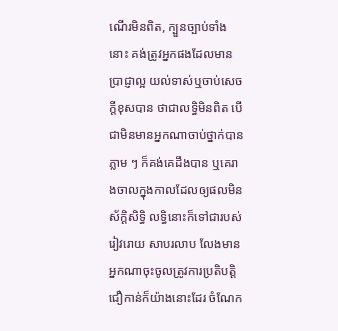ណើរមិនពិត, ក្បួនច្បាប់ទាំងនោះ គង់ត្រូវអ្នកផងដែលមានប្រាជ្ញាល្អ យល់ទាស់ឬចាប់សេចក្ដីខុសបាន ថាជាលទ្ធិមិនពិត បើជាមិនមានអ្នកណាចាប់ថ្នាក់បានភ្លាម ៗ ក៏គង់គេដឹងបាន ឬគេរាងចាលក្នុងកាលដែលឲ្យផលមិនស័ក្ដិសិទ្ធិ លទ្ធិនោះក៏ទៅជារបស់រៀវរោយ សាបរលាប លែងមានអ្នកណាចុះចូលត្រូវការប្រតិបត្តិជឿកាន់ក៏យ៉ាងនោះដែរ ចំណែក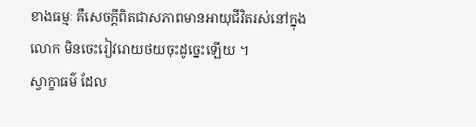ខាងធម្មៈ គឺសេចក្ដីពិតជាសភាពមានអាយុជីវិតរស់នៅក្នុងលោក មិនចេះរៀវរោយថយចុះដូច្នេះឡើយ ។
ស្វាក្ខាធម៌ ដែល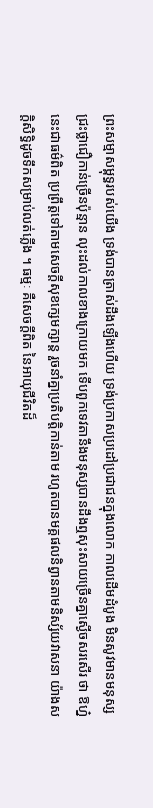ព្រះសម្មាសម្ពុទ្ធរបស់យើង ទ្រង់បានត្រាស់ដឹងឡើងហើយ ទ្រង់ប្រកាសប្រដៅប្រជាជនក្នុងលោក កាលដើមដំបូង មិនសូវមានមនុស្សជ្រះថ្លាជឿកាន់ច្រើនប៉ុន្មាន លុះដល់កាលខាងក្រោយមក ទើបពួកទេវតានឹងមនុស្សបានដឹងឮសុះសាយច្រើនគ្នាស្ងើចសរសើរ ថា ឱហ្ន៎នេះជាធម៌ពិត ប្រព្រឹត្តទៅតាមសេចក្ដីសុខក្សេមក្សាន្ត រួចនាំគ្នាប្រតិបត្តិកាន់តាម រហូតបានមគ្គផលនិព្វានតាមនិស្ស័យវាសនា យ៉ាងសក្ដិសិទ្ធិដូចទឹកសម្រាប់លត់ភ្លើង ។ ធម្មៈ គឺសេចក្ដីពិត នៃអាយុជីវិតដ៏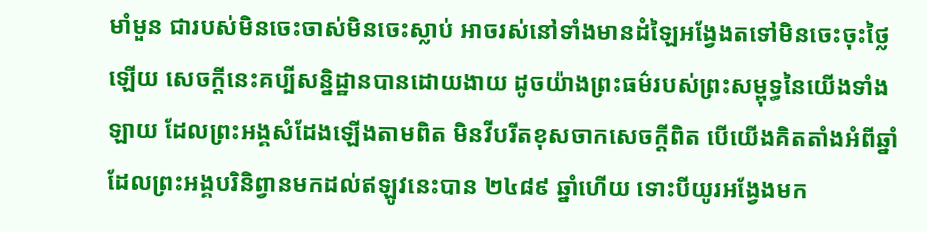មាំមួន ជារបស់មិនចេះចាស់មិនចេះស្លាប់ អាចរស់នៅទាំងមានដំឡៃអង្វែងតទៅមិនចេះចុះថ្លៃឡើយ សេចក្ដីនេះគប្បីសន្និដ្ឋានបានដោយងាយ ដូចយ៉ាងព្រះធម៌របស់ព្រះសម្ពុទ្ធនៃយើងទាំងឡាយ ដែលព្រះអង្គសំដែងឡើងតាមពិត មិនវីបរីតខុសចាកសេចក្ដីពិត បើយើងគិតតាំងអំពីឆ្នាំដែលព្រះអង្គបរិនិព្វានមកដល់ឥឡូវនេះបាន ២៤៨៩ ឆ្នាំហើយ ទោះបីយូរអង្វែងមក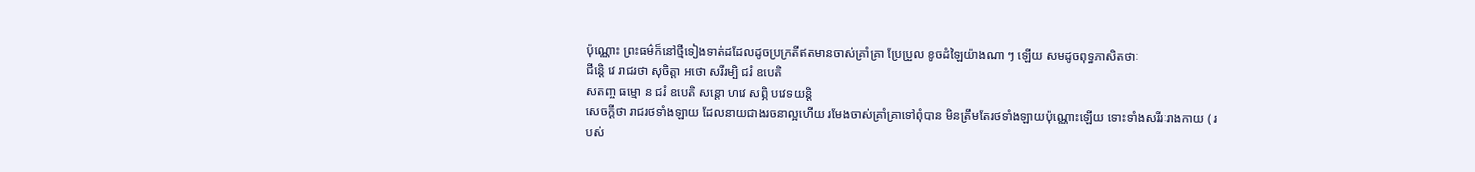ប៉ុណ្ណោះ ព្រះធម៌ក៏នៅថ្មីទៀងទាត់ដដែលដូចប្រក្រតីឥតមានចាស់គ្រាំគ្រា ប្រែប្រួល ខូចដំឡៃយ៉ាងណា ៗ ឡើយ សមដូចពុទ្ធភាសិតថាៈ
ជីន្តេិ វេ រាជរថា សុចិត្តា អថោ សរីរម្បិ ជរំ ឧបេតិ
សតញ្ច ធម្មោ ន ជរំ ឧបេតិ សន្ដោ ហវេ សព្ភិ បវេទយន្តិ
សេចក្ដីថា រាជរថទាំងឡាយ ដែលនាយជាងរចនាល្អហើយ រមែងចាស់គ្រាំគ្រាទៅពុំបាន មិនត្រឹមតែរថទាំងឡាយប៉ុណ្ណោះឡើយ ទោះទាំងសរីរៈរាងកាយ ( របស់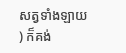សត្វទាំងឡាយ ) ក៏គង់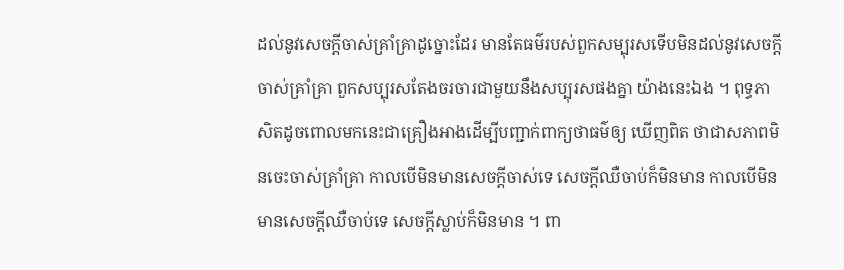ដល់នូវសេចក្ដីចាស់គ្រាំគ្រាដូច្នោះដែរ មានតែធម៌របស់ពួកសម្បុរសទើបមិនដល់នូវសេចក្ដីចាស់គ្រាំគ្រា ពួកសប្បុរសតែងចរចារជាមួយនឹងសប្បុរសផងគ្នា យ៉ាងនេះឯង ។ ពុទ្ធភាសិតដូចពោលមកនេះជាគ្រឿងអាងដើម្បីបញ្ជាក់ពាក្យថាធម៌ឲ្យ ឃើញពិត ថាជាសភាពមិនចេះចាស់គ្រាំគ្រា កាលបើមិនមានសេចក្ដីចាស់ទេ សេចក្ដីឈឺចាប់ក៏មិនមាន កាលបើមិនមានសេចក្ដីឈឺចាប់ទេ សេចក្ដីស្លាប់ក៏មិនមាន ។ ពា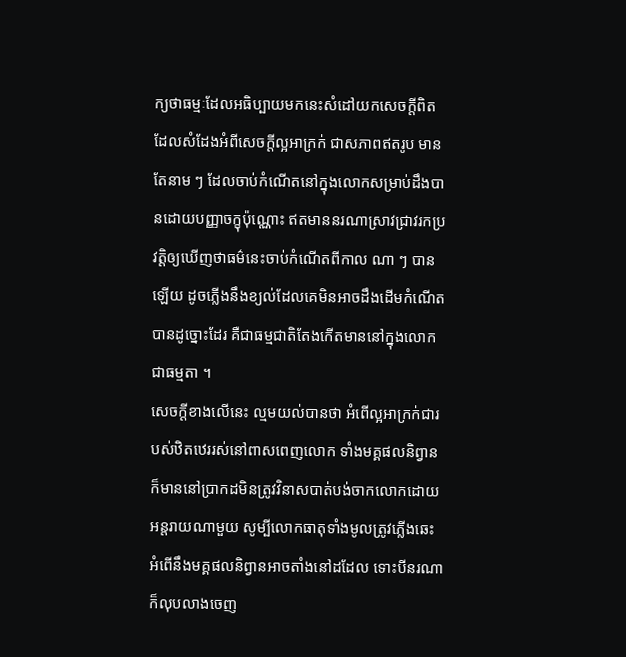ក្យថាធម្មៈដែលអធិប្បាយមកនេះសំដៅយកសេចក្ដីពិត ដែលសំដែងអំពីសេចក្ដីល្អអាក្រក់ ជាសភាពឥតរូប មានតែនាម ៗ ដែលចាប់កំណើតនៅក្នុងលោកសម្រាប់ដឹងបានដោយបញ្ញាចក្ខុប៉ុណ្ណោះ ឥតមាននរណាស្រាវជ្រាវរកប្រវត្តិឲ្យឃើញថាធម៌នេះចាប់កំណើតពីកាល ណា ៗ បានឡើយ ដូចភ្លើងនឹងខ្យល់ដែលគេមិនអាចដឹងដើមកំណើតបានដូច្នោះដែរ គឺជាធម្មជាតិតែងកើតមាននៅក្នុងលោកជាធម្មតា ។
សេចក្ដីខាងលើនេះ ល្មមយល់បានថា អំពើល្អអាក្រក់ជារបស់ឋិតឋេររស់នៅពាសពេញលោក ទាំងមគ្គផលនិព្វាន ក៏មាននៅប្រាកដមិនត្រូវវិនាសបាត់បង់ចាកលោកដោយអន្តរាយណាមួយ សូម្បីលោកធាតុទាំងមូលត្រូវភ្លើងឆេះ អំពើនឹងមគ្គផលនិព្វានអាចតាំងនៅដដែល ទោះបីនរណាក៏លុបលាងចេញ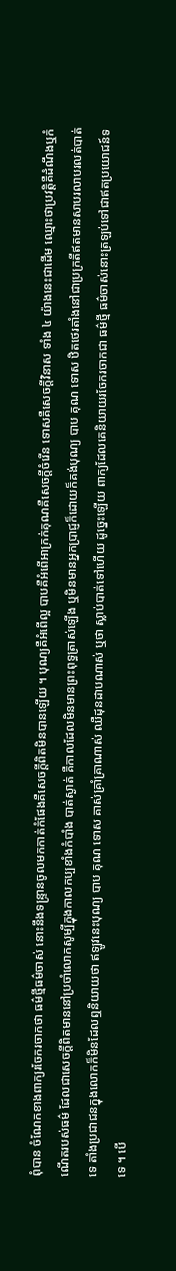ពុំបាន ចំណែកខាងពាក្យរចែករចាកថា ធម៌ថ្មីធម៌ចាស់ នោះនឹងទន្រ្ទានចូលមកកាត់កំផែងគឺសេចក្ដីពិតមិនបានឡើយ ។ បុណ្យគឺអំពើល្អ បាបគឺអំពើអាក្រក់គុណគឺសេចក្ដីចំរើន ទោសគឺសេចក្ដីវិនាស ទាំង ៤ យ៉ាងនេះជាដើម ឈ្មោះថាប្រវត្តិគឺដំណឹងឬកំណើតរបស់ធម៌ ដែលជាសេចក្ដីពិតមាននៅប្រចាំលោកសូម្បីក្នុងកាលកប្បខាំងកំបាំង បាត់ស្ងាត់ គឺកាលដែលមិនមានព្រះពុទ្ធត្រាស់ឡើង ឬមិនមានអ្នកប្រាជ្ញក៏ដោយក៏គង់បុណ្យ បាប គុណ ទោស ឋិតថេរតាំងនៅជាប្រក្រតីឥតមានសាបរលាបរលត់បាត់ទេ តាំងប្រជាជនក្នុងលោកក៏មិនដែលឮនិយាយថា ឥឡូវនេះបុណ្យ បាប គុណ ទោស គាស់គ្រាំគ្រាណាស់ ឈឺដុនដាបណាស់ ឬថា ស្លាប់បាត់ទៅហើយ ដូច្នេះឡើយ ពាក្យដែលគេនិយាយរចែករចាកជា ធម៌ថ្មី ធម៌ចាស់នោះត្រឡប់ទៅជាឥតប្រយោជន៍ទទេ ។ បើ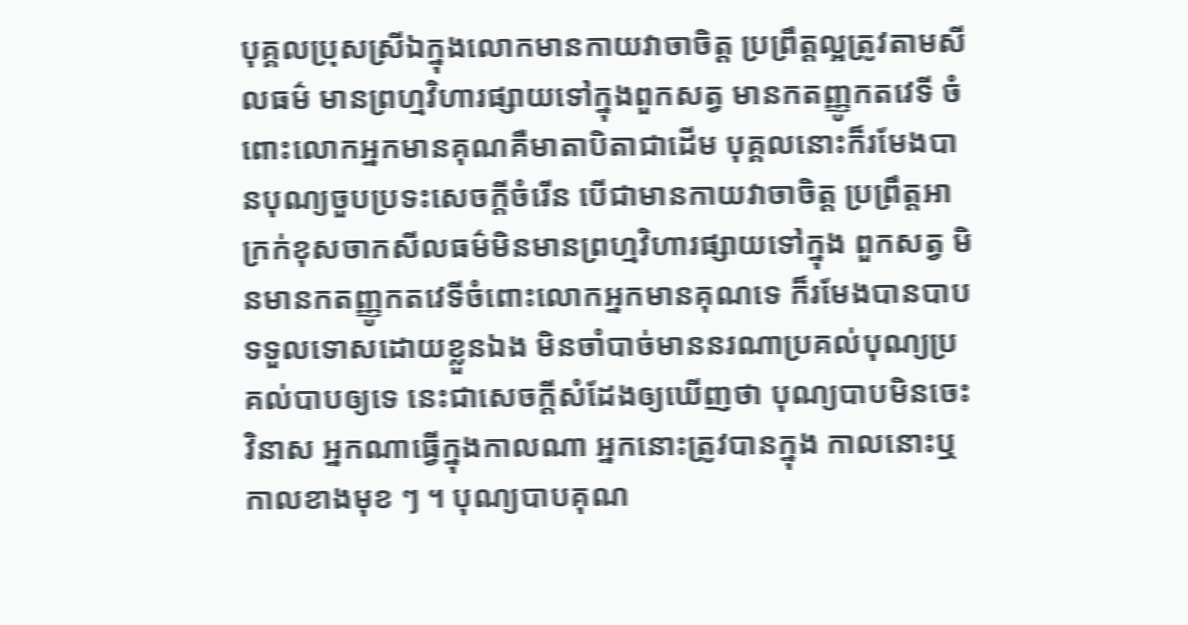បុគ្គលប្រុសស្រីឯក្នុងលោកមានកាយវាចាចិត្ត ប្រព្រឹត្តល្អត្រូវតាមសីលធម៌ មានព្រហ្មវិហារផ្សាយទៅក្នុងពួកសត្វ មានកតញ្ញូកតវេទី ចំពោះលោកអ្នកមានគុណគឺមាតាបិតាជាដើម បុគ្គលនោះក៏រមែងបានបុណ្យចួបប្រទះសេចក្ដីចំរើន បើជាមានកាយវាចាចិត្ត ប្រព្រឹត្តអាក្រក់ខុសចាកសីលធម៌មិនមានព្រហ្មវិហារផ្សាយទៅក្នុង ពួកសត្វ មិនមានកតញ្ញូកតវេទីចំពោះលោកអ្នកមានគុណទេ ក៏រមែងបានបាប ទទួលទោសដោយខ្លួនឯង មិនចាំបាច់មាននរណាប្រគល់បុណ្យប្រគល់បាបឲ្យទេ នេះជាសេចក្ដីសំដែងឲ្យឃើញថា បុណ្យបាបមិនចេះវិនាស អ្នកណាធ្វើក្នុងកាលណា អ្នកនោះត្រូវបានក្នុង កាលនោះឬកាលខាងមុខ ៗ ។ បុណ្យបាបគុណ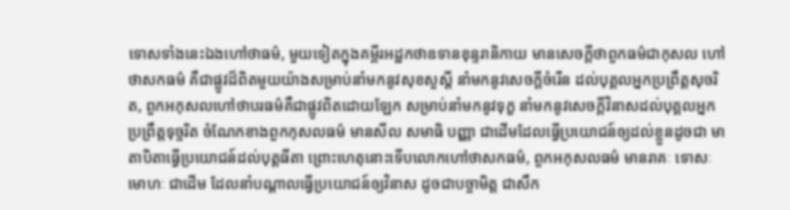ទោសទាំងនេះឯងហៅថាធម៌, មួយទៀតក្នុងគម្ពីរអដ្ឋកថាឧទានខុន្ទរានិកាយ មានសេចក្ដីថាពួកធម៌ជាកុសល ហៅថាសកធម៌ គឺជាផ្លូវដ៏ពិតមួយយ៉ាងសម្រាប់នាំមកនូវសុខសួស្ដី នាំមកនូវសេចក្ដីចំរើន ដល់បុគ្គលអ្នកប្រព្រឹត្តសុចរិត, ពួកអកុសលហៅថាបរធម៌គឺជាផ្លូវពិតដោយឡែក សម្រាប់នាំមកនូវទុក្ខ នាំមកនូវសេចក្ដីវិនាសដល់បុគ្គលអ្នកប្រព្រឹត្តទុច្ចរិត ចំណែកខាងពួកកុសលធម៌ មានសីល សមាធិ បញ្ញា ជាដើមដែលធ្វើប្រយោជន៍ឲ្យដល់ខ្លួនដូចជា មាតាបិតាធ្វើប្រយោជន៍ដល់បុត្តធីតា ព្រោះហេតុនោះទើបលោកហៅថាសកធម៌, ពួកអកុសលធម៌ មានរាគៈ ទោសៈ មោហៈ ជាដើម ដែលនាំបណ្ដាលធ្វើប្រយោជន៍ឲ្យវិនាស ដូចជាបច្ចាមិត្ត ជាសឹក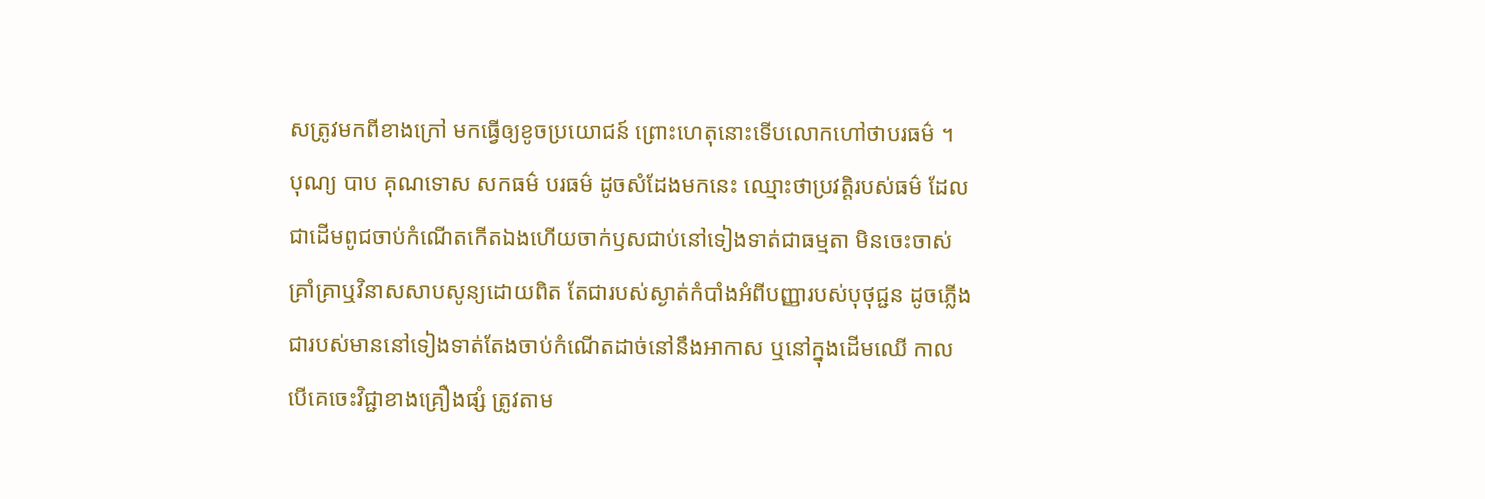សត្រូវមកពីខាងក្រៅ មកធ្វើឲ្យខូចប្រយោជន៍ ព្រោះហេតុនោះទើបលោកហៅថាបរធម៌ ។
បុណ្យ បាប គុណទោស សកធម៌ បរធម៌ ដូចសំដែងមកនេះ ឈ្មោះថាប្រវត្តិរបស់ធម៌ ដែលជាដើមពូជចាប់កំណើតកើតឯងហើយចាក់ឫសជាប់នៅទៀងទាត់ជាធម្មតា មិនចេះចាស់គ្រាំគ្រាឬវិនាសសាបសូន្យដោយពិត តែជារបស់ស្ងាត់កំបាំងអំពីបញ្ញារបស់បុថុជ្ជន ដូចភ្លើងជារបស់មាននៅទៀងទាត់តែងចាប់កំណើតដាច់នៅនឹងអាកាស ឬនៅក្នុងដើមឈើ កាលបើគេចេះវិជ្ជាខាងគ្រឿងផ្សំ ត្រូវតាម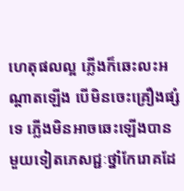ហេតុផលល្អ ភ្លើងក៏ឆេះលះអណ្ដាតឡើង បើមិនចេះគ្រឿងផ្សំទេ ភ្លើងមិនអាចឆេះឡើងបានមួយទៀតភេសជ្ជៈថ្នាំកែរោគដែ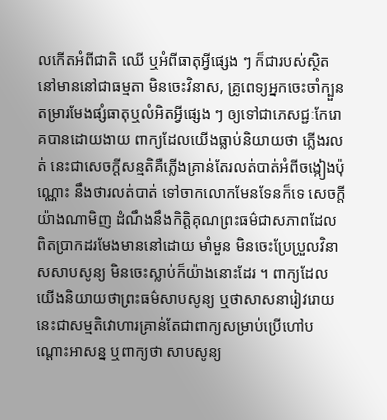លកើតអំពីជាតិ ឈើ ឬអំពីធាតុអ្វីផ្សេង ៗ ក៏ជារបស់ស្ថិតនៅមាននៅជាធម្មតា មិនចេះវិនាស, គ្រូពេទ្យអ្នកចេះចាំក្បួនតម្រារមែងផ្សំធាតុឬលំអិតអ្វីផ្សេង ៗ ឲ្យទៅជាភេសជ្ជៈកែរោគបានដោយងាយ ពាក្យដែលយើងធ្លាប់និយាយថា ភ្លើងរលត់ នេះជាសេចក្ដីសន្មតិគឺភ្លើងគ្រាន់តែរលត់បាត់អំពីចង្កៀងប៉ុណ្ណោះ នឹងថារលត់បាត់ ទៅចាកលោកមែនទែនក៏ទេ សេចក្ដីយ៉ាងណាមិញ ដំណឹងនឹងកិត្តិគុណព្រះធម៌ជាសភាពដែលពិតប្រាកដរមែងមាននៅដោយ មាំមួន មិនចេះប្រែប្រួលវិនាសសាបសូន្យ មិនចេះស្លាប់ក៏យ៉ាងនោះដែរ ។ ពាក្យដែលយើងនិយាយថាព្រះធម៌សាបសូន្យ ឬថាសាសនារៀវរោយ នេះជាសម្មតិវោហារគ្រាន់តែជាពាក្យសម្រាប់ប្រើហៅបណ្តោះអាសន្ន ឬពាក្យថា សាបសូន្យ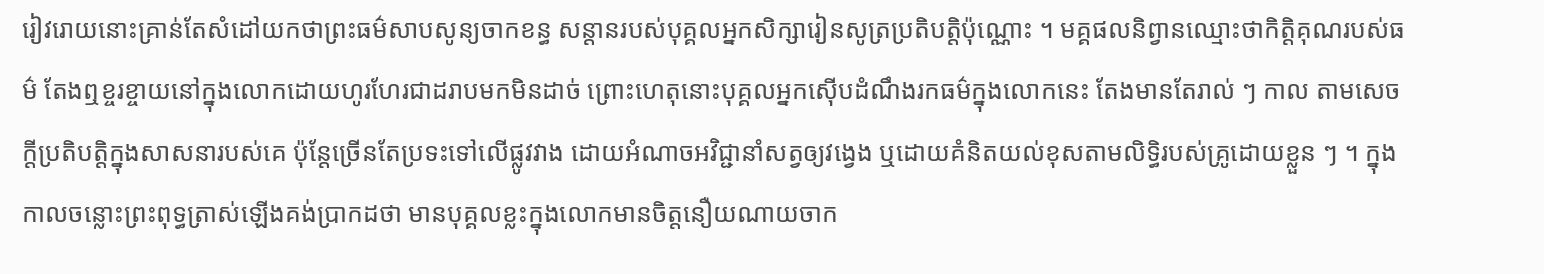រៀវរោយនោះគ្រាន់តែសំដៅយកថាព្រះធម៌សាបសូន្យចាកខន្ធ សន្ដានរបស់បុគ្គលអ្នកសិក្សារៀនសូត្រប្រតិបត្តិប៉ុណ្ណោះ ។ មគ្គផលនិព្វានឈ្មោះថាកិត្តិគុណរបស់ធម៌ តែងឮខ្ចរខ្ចាយនៅក្នុងលោកដោយហូរហែរជាដរាបមកមិនដាច់ ព្រោះហេតុនោះបុគ្គលអ្នកស៊ើបដំណឹងរកធម៌ក្នុងលោកនេះ តែងមានតែរាល់ ៗ កាល តាមសេចក្ដីប្រតិបត្តិក្នុងសាសនារបស់គេ ប៉ុន្តែច្រើនតែប្រទះទៅលើផ្លូវវាង ដោយអំណាចអវិជ្ជានាំសត្វឲ្យវង្វេង ឬដោយគំនិតយល់ខុសតាមលិទ្ធិរបស់គ្រូដោយខ្លួន ៗ ។ ក្នុងកាលចន្លោះព្រះពុទ្ធត្រាស់ឡើងគង់ប្រាកដថា មានបុគ្គលខ្លះក្នុងលោកមានចិត្តនឿយណាយចាក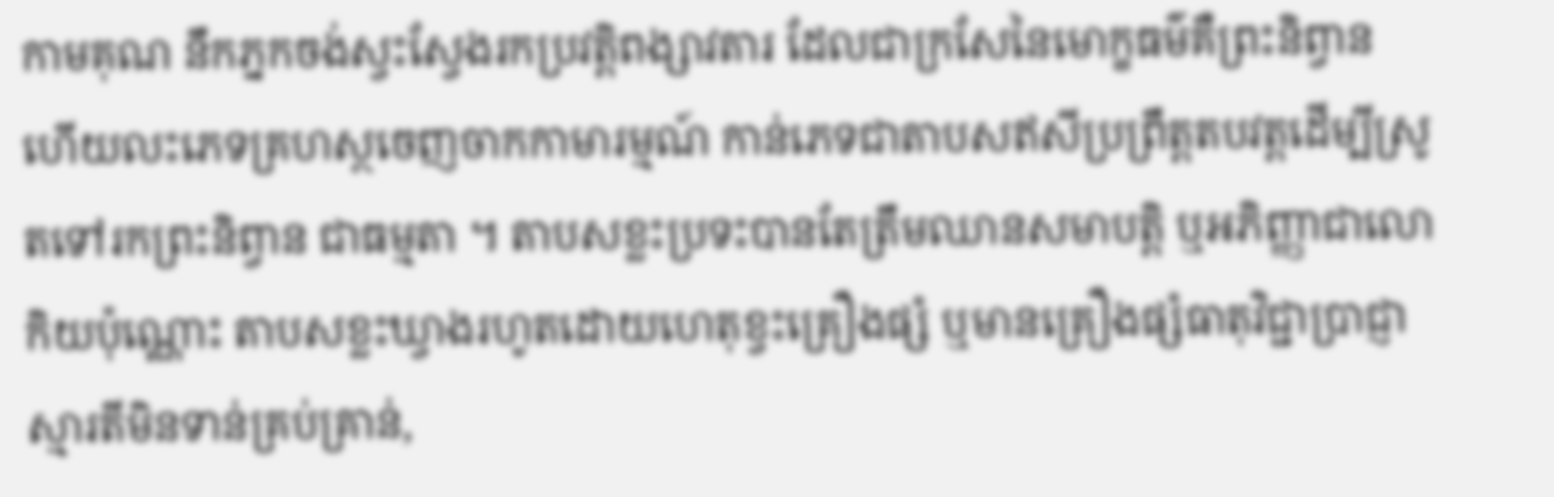កាមគុណ នឹកភ្នកចង់ស្វះស្វែងរកប្រវត្តិពង្សាវតារ ដែលជាក្រសែនៃមោក្ខធម៌គឺព្រះនិព្វាន ហើយលះភេទគ្រហស្ថចេញចាកកាមារម្មណ៍ កាន់ភេទជាតាបសឥសីប្រព្រឹត្តតបវត្តដើម្បីស្រូតទៅរកព្រះនិព្វាន ជាធម្មតា ។ តាបសខ្លះប្រទះបានតែត្រឹមឈានសមាបត្តិ ឬអភិញ្ញាជាលោកិយប៉ុណ្ណោះ តាបសខ្លះឃ្វាងរហូតដោយហេតុខ្វះគ្រឿងផ្សំ ឬមានគ្រឿងផ្សំធាតុវិជ្ជាប្រាជ្ញាស្មារតីមិនទាន់គ្រប់គ្រាន់,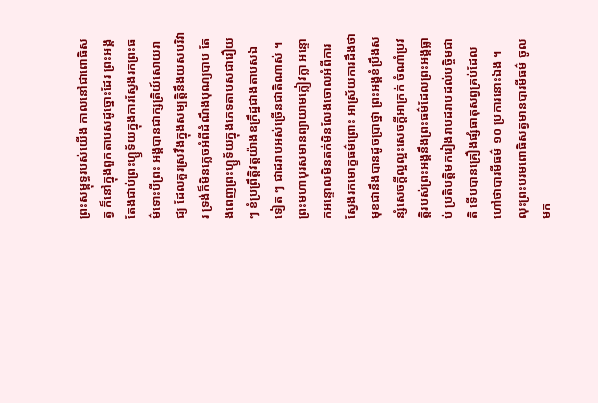ព្រះសម្ពុទ្ធរបស់យើង កាលនៅជាពោធិសត្វ ក៏នៅក្នុងពួកតាបសដូច្នោះដែរ ព្រះអង្គតែងជាប់ព្រះហ្ឫទ័យក្នុងការស្វែងរកព្រះធម៌ទោះបីព្រះ អង្គបានជាក្សត្រិយ៍សោយរាជ្យ ដែលគួរស្រវឹងក្នុងសម្បត្តិនឹងយសបរិវារ ទ្រង់ក៏មិនភ្លេចអំពីដំណឹងបុណ្យបាប តែងពេញព្រះហ្ឫទ័យក្នុងភេទតាបសជារឿយ ៗ ខំប្រព្រឹត្តិវត្តយ៉ាងឧក្រឹដ្ឋជាងតាបសឯទៀត ៗ ជាដរាបអស់ច្រើនជាតិណាស់ ។ ព្រះមហាបុរសមានព្យាយាមក្លៀវក្លា អន្ទោកអន្ទោលមិនតក់មិនលែងចោលអំពីការស្វែងរកមោក្ខធម៌ព្រោះ អាស្រ័យការដឹងថាមុខជានឹងបានដូចប្រាថ្នា ព្រះអង្គខំប្រឹងសន្សំសេចក្ដីល្អល្អះសេចក្ដីអាក្រក់ ចំណាំប្រវត្តិរបស់ព្រះអង្គនឹងព្រះធម៌ដែលព្រះអង្គធ្លាប់ ប្រតិបត្តិមករៀងរាបដរាបដល់បច្ចិមជាតិ ទើបបានគ្រឿងផ្សំធាតុសព្វគ្រប់ដែលហៅថាបារមីធម៌ ១០ ប្រការនោះឯង ។
លុះព្រះបរមពោធិសត្វមានបារមីធម៌ ចូលមក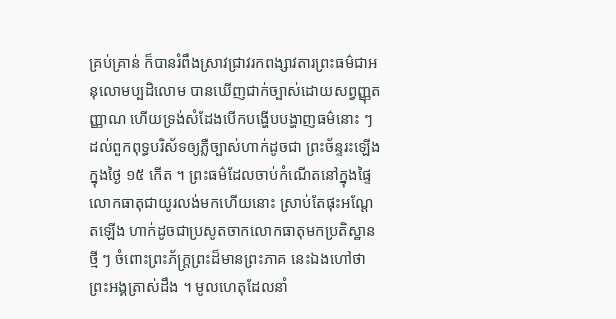គ្រប់គ្រាន់ ក៏បានរំពឹងស្រាវជ្រាវរកពង្សាវតារព្រះធម៌ជាអនុលោមប្បដិលោម បានឃើញជាក់ច្បាស់ដោយសព្វញ្ញុតញ្ញាណ ហើយទ្រង់សំដែងបើកបង្ហើបបង្ហាញធម៌នោះ ៗ ដល់ពួកពុទ្ធបរិស័ទឲ្យភ្លឺច្បាស់ហាក់ដូចជា ព្រះច័ន្ទរះឡើងក្នុងថ្ងៃ ១៥ កើត ។ ព្រះធម៌ដែលចាប់កំណើតនៅក្នុងផ្ទៃលោកធាតុជាយូរលង់មកហើយនោះ ស្រាប់តែផុះអណ្ដែតឡើង ហាក់ដូចជាប្រសូតចាកលោកធាតុមកប្រតិស្ឋានថ្មី ៗ ចំពោះព្រះភ័ក្រ្តព្រះដ៏មានព្រះភាគ នេះឯងហៅថាព្រះអង្គត្រាស់ដឹង ។ មូលហេតុដែលនាំ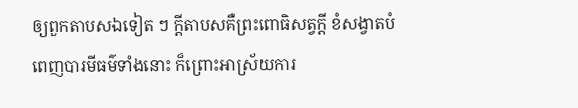ឲ្យពួកតាបសឯទៀត ៗ ក្ដីតាបសគឺព្រះពោធិសត្វក្ដី ខំសង្វាតបំពេញបារមីធម៌ទាំងនោះ ក៏ព្រោះអាស្រ័យការ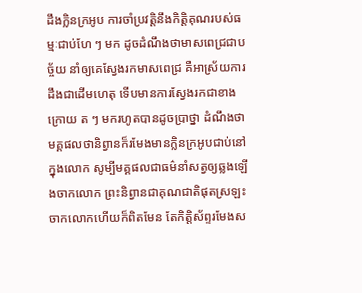ដឹងក្លិនក្រអូប ការចាំប្រវត្តិនឹងកិត្តិគុណរបស់ធម្មៈជាប់ហែ ៗ មក ដូចដំណឹងថាមាសពេជ្រជាបច្ច័យ នាំឲ្យគេស្វែងរកមាសពេជ្រ គឺអាស្រ័យការដឹងជាដើមហេតុ ទើបមានការស្វែងរកជាខាងក្រោយ ត ៗ មករហូតបានដូចប្រាថ្នា ដំណឹងថាមគ្គផលថានិព្វានក៏រមែងមានក្លិនក្រអូបជាប់នៅក្នុងលោក សូម្បីមគ្គផលជាធម៌នាំសត្វឲ្យឆ្លងឡើងចាកលោក ព្រះនិព្វានជាគុណជាតិផុតស្រឡះចាកលោកហើយក៏ពិតមែន តែកិត្តិស័ព្ទរមែងស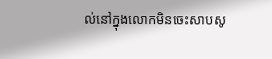ល់នៅក្នុងលោកមិនចេះសាបសូ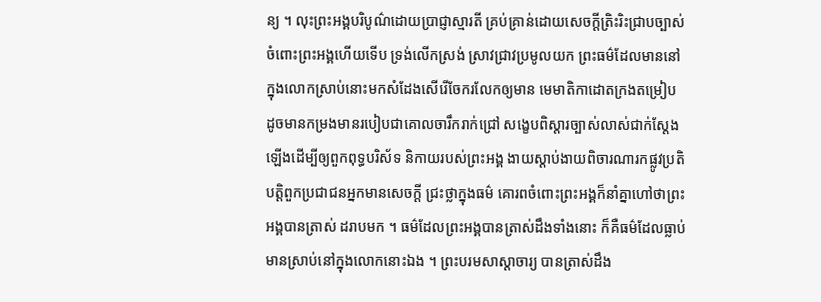ន្យ ។ លុះព្រះអង្គបរិបូណ៌ដោយប្រាជ្ញាស្មារតី គ្រប់គ្រាន់ដោយសេចក្ដីត្រិះរិះជ្រាបច្បាស់ចំពោះព្រះអង្គហើយទើប ទ្រង់លើកស្រង់ ស្រាវជ្រាវប្រមូលយក ព្រះធម៌ដែលមាននៅក្នុងលោកស្រាប់នោះមកសំដែងសើរើចែករលែកឲ្យមាន មេមាតិកាដោតក្រងតម្រៀប ដូចមានកម្រងមានរបៀបជាគោលចារឹករាក់ជ្រៅ សង្ខេបពិស្ដារច្បាស់លាស់ជាក់ស្ដែងឡើងដើម្បីឲ្យពួកពុទ្ធបរិស័ទ និកាយរបស់ព្រះអង្គ ងាយស្ដាប់ងាយពិចារណារកផ្លូវប្រតិបត្តិពួកប្រជាជនអ្នកមានសេចក្ដី ជ្រះថ្លាក្នុងធម៌ គោរពចំពោះព្រះអង្គក៏នាំគ្នាហៅថាព្រះអង្គបានត្រាស់ ដរាបមក ។ ធម៌ដែលព្រះអង្គបានត្រាស់ដឹងទាំងនោះ ក៏គឺធម៌ដែលធ្លាប់មានស្រាប់នៅក្នុងលោកនោះឯង ។ ព្រះបរមសាស្ដាចារ្យ បានត្រាស់ដឹង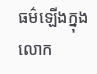ធម៌ឡើងក្នុងលោក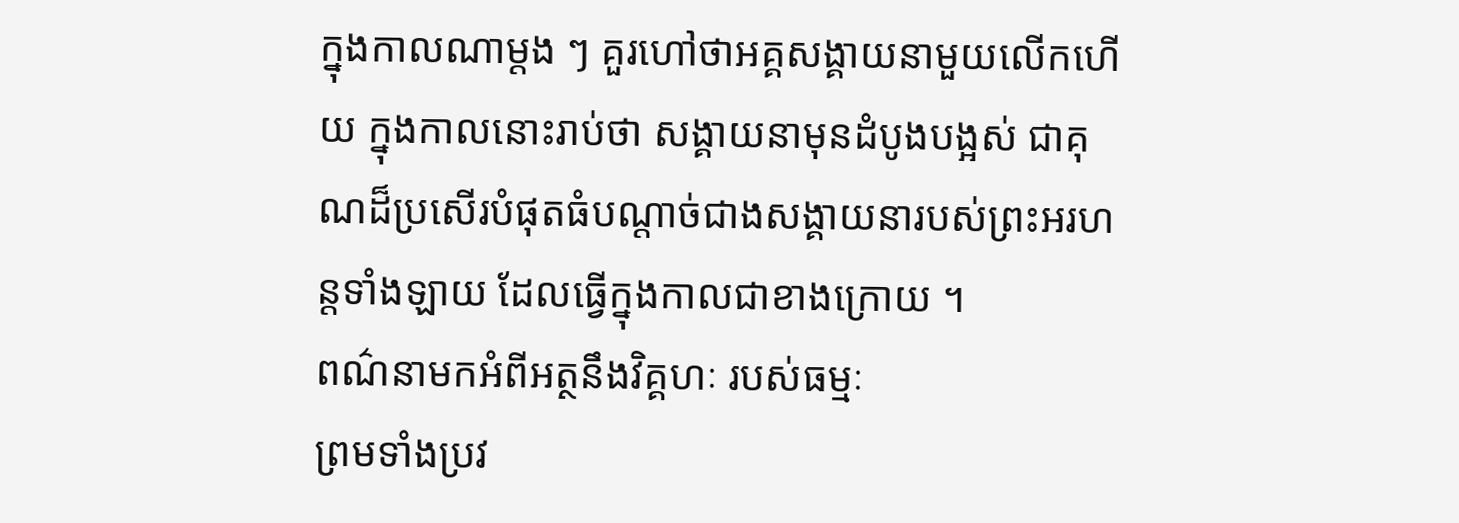ក្នុងកាលណាម្ដង ៗ គួរហៅថាអគ្គសង្គាយនាមួយលើកហើយ ក្នុងកាលនោះរាប់ថា សង្គាយនាមុនដំបូងបង្អស់ ជាគុណដ៏ប្រសើរបំផុតធំបណ្ដាច់ជាងសង្គាយនារបស់ព្រះអរហន្តទាំងឡាយ ដែលធ្វើក្នុងកាលជាខាងក្រោយ ។
ពណ៌នាមកអំពីអត្ថនឹងវិគ្គហៈ របស់ធម្មៈ
ព្រមទាំងប្រវ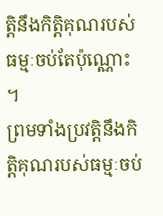ត្តិនឹងកិត្តិគុណរបស់ធម្មៈចប់តែប៉ុណ្ណោះ ។
ព្រមទាំងប្រវត្តិនឹងកិត្តិគុណរបស់ធម្មៈចប់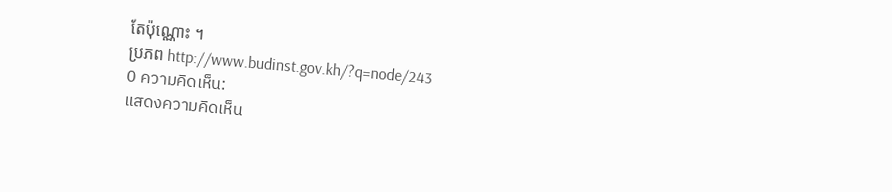តែប៉ុណ្ណោះ ។
ប្រភព http://www.budinst.gov.kh/?q=node/243
0 ความคิดเห็น:
แสดงความคิดเห็น